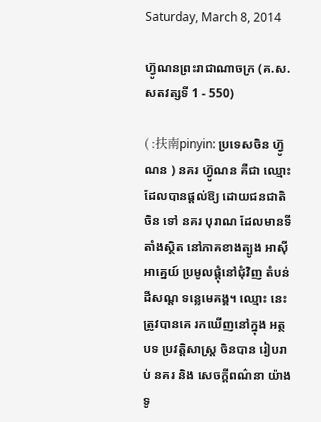Saturday, March 8, 2014

ហ៊្វូណនព្រះរាជាណាចក្រ (គ.ស. សតវត្សទី 1 - 550)

( :扶南pinyin: ប្រទេសចិន ហ៊្វូណន ) នគរ ហ៊្វូណន គឺជា ឈ្មោះ ដែលបានផ្ដល់ឱ្យ ដោយជនជាតិចិន ទៅ នគរ បុរាណ ដែលមានទីតាំងស្ថិត នៅភាគខាងត្បូង អាស៊ីអាគ្នេយ៍ ប្រមូលផ្តុំនៅជុំវិញ តំបន់ដីសណ្ត ទន្លេមេគង្គ។ ឈ្មោះ នេះត្រូវបានគេ រកឃើញនៅក្នុង អត្ថបទ ប្រវត្តិសាស្រ្ត ចិនបាន រៀបរាប់ នគរ និង សេចក្ដីពណ៌នា យ៉ាងទូ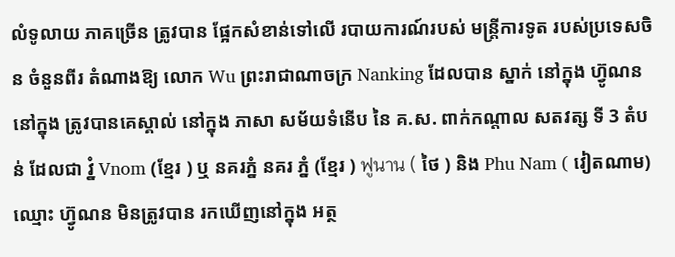លំទូលាយ ភាគច្រើន ត្រូវបាន ផ្អែកសំខាន់ទៅលើ របាយការណ៍របស់ មន្រ្តីការទូត របស់ប្រទេសចិន ចំនួនពីរ តំណាងឱ្យ លោក Wu ព្រះរាជាណាចក្រ Nanking ដែលបាន ស្នាក់ នៅក្នុង ហ៊្វូណន នៅក្នុង ត្រូវបានគេស្គាល់ នៅក្នុង ភាសា សម័យទំនើប នៃ គ.ស. ពាក់កណ្តាល សតវត្ស ទី 3 តំបន់ ដែលជា វ្នំ Vnom (ខ្មែរ ) ឬ នគរភ្នំ នគរ ភ្នំ (ខ្មែរ ) ฟูนาน ( ថៃ ) និង Phu Nam ( វៀតណាម) ឈ្មោះ ហ៊្វូណន មិនត្រូវបាន រកឃើញនៅក្នុង អត្ថ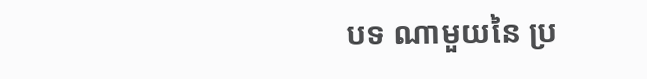បទ ណាមួយនៃ ប្រ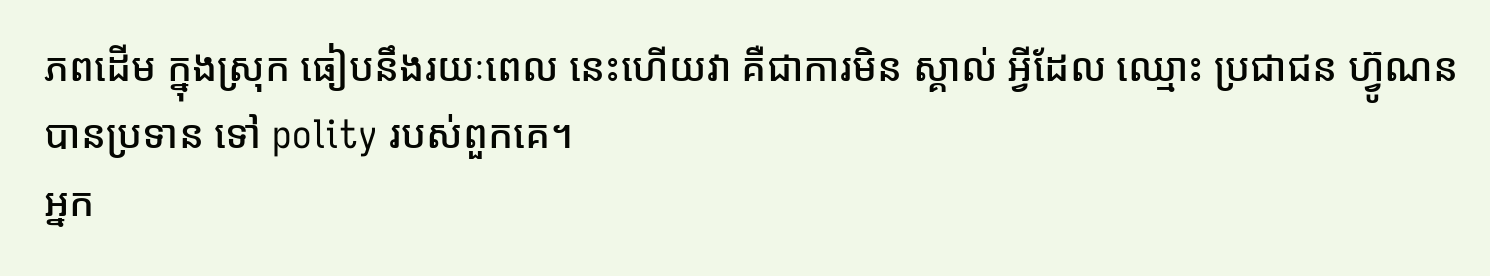ភពដើម ក្នុងស្រុក ធៀបនឹងរយៈពេល នេះហើយវា គឺជាការមិន ស្គាល់ អ្វីដែល ឈ្មោះ ប្រជាជន ហ៊្វូណន បានប្រទាន ទៅ polity របស់ពួកគេ។
អ្នក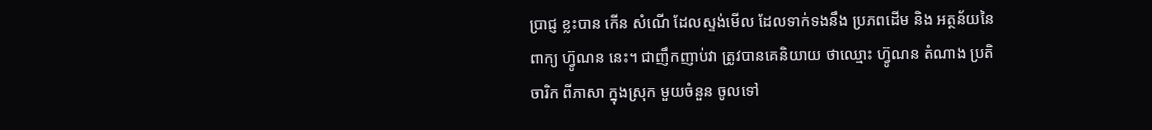ប្រាជ្ញ ខ្លះបាន កើន សំណើ ដែលស្ទង់មើល ដែលទាក់ទងនឹង ប្រភពដើម និង អត្ថន័យនៃ ពាក្យ ហ៊្វូណន នេះ។ ជាញឹកញាប់វា ត្រូវបានគេនិយាយ ថាឈ្មោះ ហ៊្វូណន តំណាង ប្រតិចារិក ពីភាសា ក្នុងស្រុក មួយចំនួន ចូលទៅ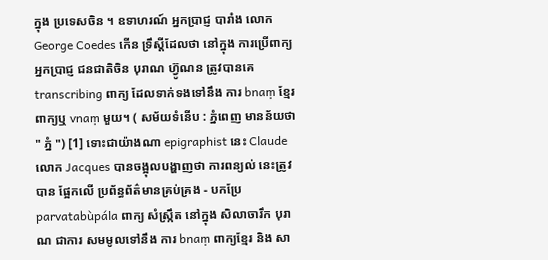ក្នុង ប្រទេសចិន ។ ឧទាហរណ៍ អ្នកប្រាជ្ញ បារាំង លោក George Coedes កើន ទ្រឹស្តីដែលថា នៅក្នុង ការប្រើពាក្យ អ្នកប្រាជ្ញ ជនជាតិចិន បុរាណ ហ៊្វូណន ត្រូវបានគេ transcribing ពាក្យ ដែលទាក់ទងទៅនឹង ការ bnaṃ ខ្មែរ ពាក្យឬ vnaṃ មួយ។ ( សម័យទំនើប : ភ្នំពេញ មានន័យថា " ភ្នំ ") [1] ទោះជាយ៉ាងណា epigraphist នេះ Claude លោក Jacques បានចង្អុលបង្ហាញថា ការពន្យល់ នេះត្រូវបាន ផ្អែកលើ ប្រព័ន្ធព័ត៌មានគ្រប់គ្រង - បកប្រែ parvatabùpála ពាក្យ សំស្រ្កឹត នៅក្នុង សិលាចារឹក បុរាណ ជាការ សមមូលទៅនឹង ការ bnaṃ ពាក្យខ្មែរ និង សា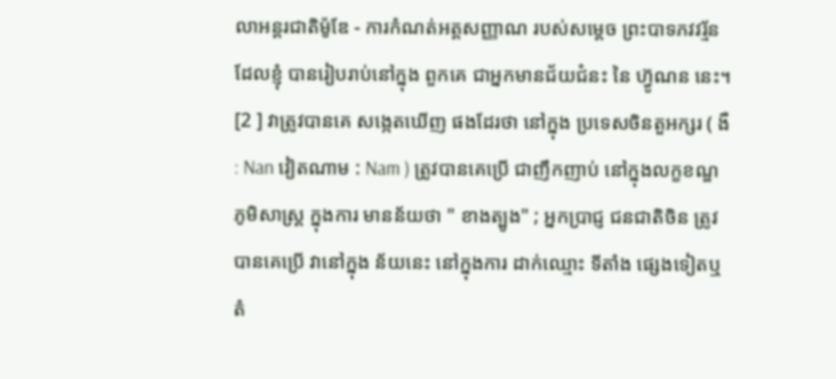លាអន្តរជាតិម៉ូឌែ - ការកំណត់អត្តសញ្ញាណ របស់សម្តេច ព្រះបាទភវវរ្ម័ន ដែលខ្ញុំ បានរៀបរាប់នៅក្នុង ពួកគេ ជាអ្នកមានជ័យជំនះ នៃ ហ៊្វូណន នេះ។ [2 ] វាត្រូវបានគេ សង្កេតឃើញ ផងដែរថា នៅក្នុង ប្រទេសចិនតួអក្សរ ( ងឺ : Nan វៀតណាម : Nam ) ត្រូវបានគេប្រើ ជាញឹកញាប់ នៅក្នុងលក្ខខណ្ឌ ភូមិសាស្រ្ត ក្នុងការ មានន័យថា " ខាងត្បូង" ; អ្នកប្រាជ្ញ ជនជាតិចិន ត្រូវបានគេប្រើ វានៅក្នុង ន័យនេះ នៅក្នុងការ ដាក់ឈ្មោះ ទីតាំង ផ្សេងទៀតឬ តំ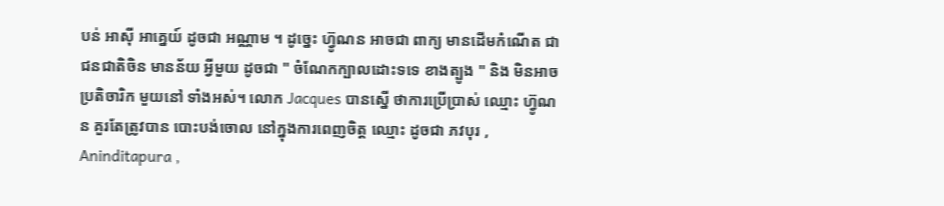បន់ អាស៊ី អាគ្នេយ៍ ដូចជា អណ្ណាម ។ ដូច្នេះ ហ៊្វូណន អាចជា ពាក្យ មានដើមកំណើត ជាជនជាតិចិន មានន័យ អ្វីមួយ ដូចជា " ចំណែកក្បាលដោះទទេ ខាងត្បូង " និង មិនអាច ប្រតិចារិក មួយនៅ ទាំងអស់។ លោក Jacques បានស្នើ ថាការប្រើប្រាស់ ឈ្មោះ ហ៊្វូណន គួរតែត្រូវបាន បោះបង់ចោល នៅក្នុងការពេញចិត្ត ឈ្មោះ ដូចជា ភវបុរ , Aninditapura ,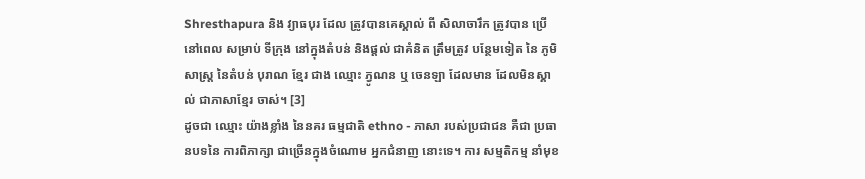Shresthapura និង វ្យាធបុរ ដែល ត្រូវបានគេស្គាល់ ពី សិលាចារឹក ត្រូវបាន ប្រើនៅពេល សម្រាប់ ទីក្រុង នៅក្នុងតំបន់ និងផ្តល់ ជាគំនិត ត្រឹមត្រូវ បន្ថែមទៀត នៃ ភូមិសាស្ដ្រ នៃតំបន់ បុរាណ ខ្មែរ ជាង ឈ្មោះ ភ្វូណន ឬ ចេនឡា ដែលមាន ដែលមិនស្គាល់ ជាភាសាខ្មែរ ចាស់។ [3]
ដូចជា ឈ្មោះ យ៉ាងខ្លាំង នៃនគរ ធម្មជាតិ ethno - ភាសា របស់ប្រជាជន គឺជា ប្រធានបទនៃ ការពិភាក្សា ជាច្រើនក្នុងចំណោម អ្នកជំនាញ នោះទេ។ ការ សម្មតិកម្ម នាំមុខ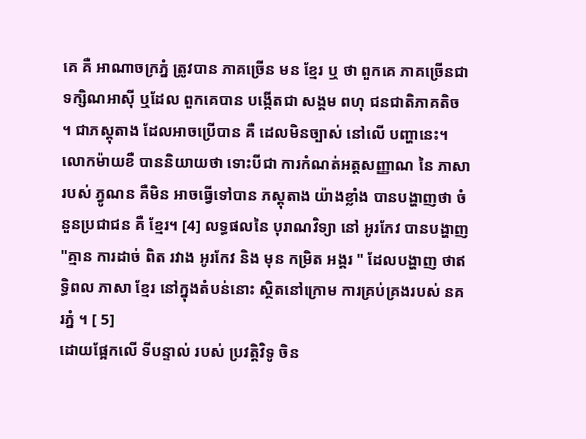គេ គឺ អាណាចក្រភ្នំ ត្រូវបាន ភាគច្រើន មន ខ្មែរ ឬ ថា ពួកគេ ភាគច្រើនជា ទក្សិណអាស៊ី ឬដែល ពួកគេបាន បង្កើតជា សង្គម ពហុ ជនជាតិភាគតិច ។ ជាភស្ដុតាង ដែលអាចប្រើបាន គឺ ដេលមិនច្បាស់ នៅលើ បញ្ហានេះ។ លោកម៉ាយខឺ បាននិយាយថា ទោះបីជា ការកំណត់អត្តសញ្ញាណ នៃ ភាសារបស់ ភ្វូណន គឺមិន អាចធ្វើទៅបាន ភស្ដុតាង យ៉ាងខ្លាំង បានបង្ហាញថា ចំនួនប្រជាជន គឺ ខ្មែរ។ [4] លទ្ធផលនៃ បុរាណវិទ្យា នៅ អូរកែវ បានបង្ហាញ "គ្មាន ការដាច់ ពិត រវាង អូរកែវ និង មុន កម្រិត អង្គរ " ដែលបង្ហាញ ថាឥទ្ធិពល ភាសា ខ្មែរ នៅក្នុងតំបន់នោះ ស្ថិតនៅក្រោម ការគ្រប់គ្រងរបស់ នគរភ្នំ ។ [ 5]
ដោយផ្អែកលើ ទីបន្ទាល់ របស់ ប្រវត្តិវិទូ ចិន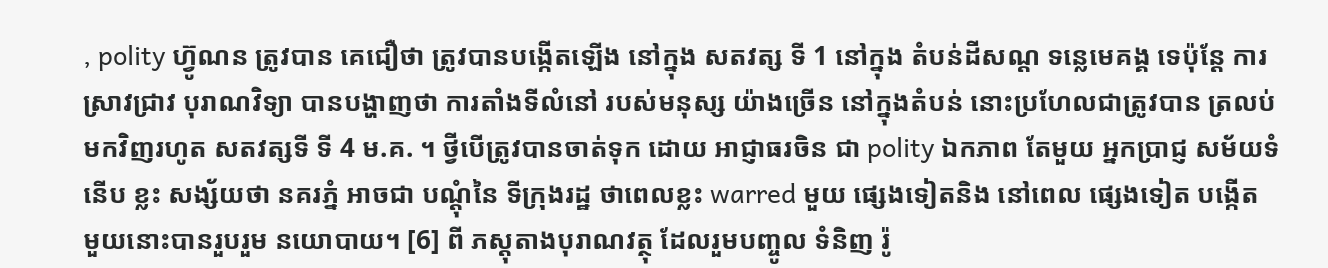, polity ហ៊្វូណន ត្រូវបាន គេជឿថា ត្រូវបានបង្កើតឡើង នៅក្នុង សតវត្ស ទី 1 នៅក្នុង តំបន់ដីសណ្ត ទន្លេមេគង្គ ទេប៉ុន្តែ ការស្រាវជ្រាវ បុរាណវិទ្យា បានបង្ហាញថា ការតាំងទីលំនៅ របស់មនុស្ស យ៉ាងច្រើន នៅក្នុងតំបន់ នោះប្រហែលជាត្រូវបាន ត្រលប់មកវិញរហូត សតវត្សទី ទី 4 ម.គ. ។ ថ្វីបើត្រូវបានចាត់ទុក ដោយ អាជ្ញាធរចិន ជា polity ឯកភាព តែមួយ អ្នកប្រាជ្ញ សម័យទំនើប ខ្លះ សង្ស័យថា នគរភ្នំ អាចជា បណ្ដុំនៃ ទីក្រុងរដ្ឋ ថាពេលខ្លះ warred មួយ ផ្សេងទៀតនិង នៅពេល ផ្សេងទៀត បង្កើត មួយនោះបានរួបរួម នយោបាយ។ [6] ពី ភស្តុតាងបុរាណវត្ថុ ដែលរួមបញ្ចូល ទំនិញ រ៉ូ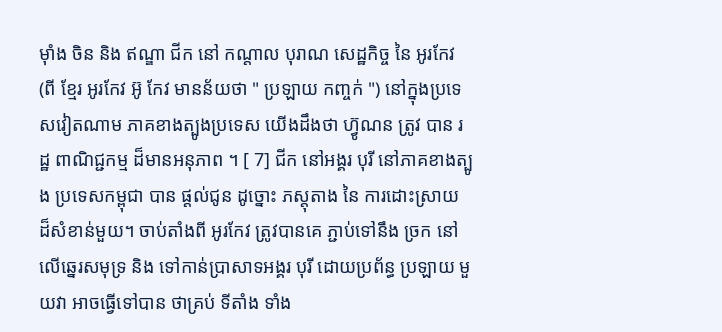ម៉ាំង ចិន និង ឥណ្ឌា ជីក នៅ កណ្តាល បុរាណ សេដ្ឋកិច្ច នៃ អូរកែវ (ពី ខ្មែរ អូរកែវ អ៊ូ កែវ មានន័យថា " ប្រឡាយ កញ្ចក់ ") នៅក្នុងប្រទេសវៀតណាម ភាគខាងត្បូងប្រទេស យើងដឹងថា ហ៊្វូណន ត្រូវ បាន រដ្ឋ ពាណិជ្ជកម្ម ដ៏មានអនុភាព ។ [ 7] ជីក នៅអង្គរ បុរី នៅភាគខាងត្បូង ប្រទេសកម្ពុជា បាន ផ្តល់ជូន ដូច្នោះ ភស្តុតាង នៃ ការដោះស្រាយ ដ៏សំខាន់មួយ។ ចាប់តាំងពី អូរកែវ ត្រូវបានគេ ភ្ជាប់ទៅនឹង ច្រក នៅលើឆ្នេរសមុទ្រ និង ទៅកាន់ប្រាសាទអង្គរ បុរី ដោយប្រព័ន្ធ ប្រឡាយ មួយវា អាចធ្វើទៅបាន ថាគ្រប់ ទីតាំង ទាំង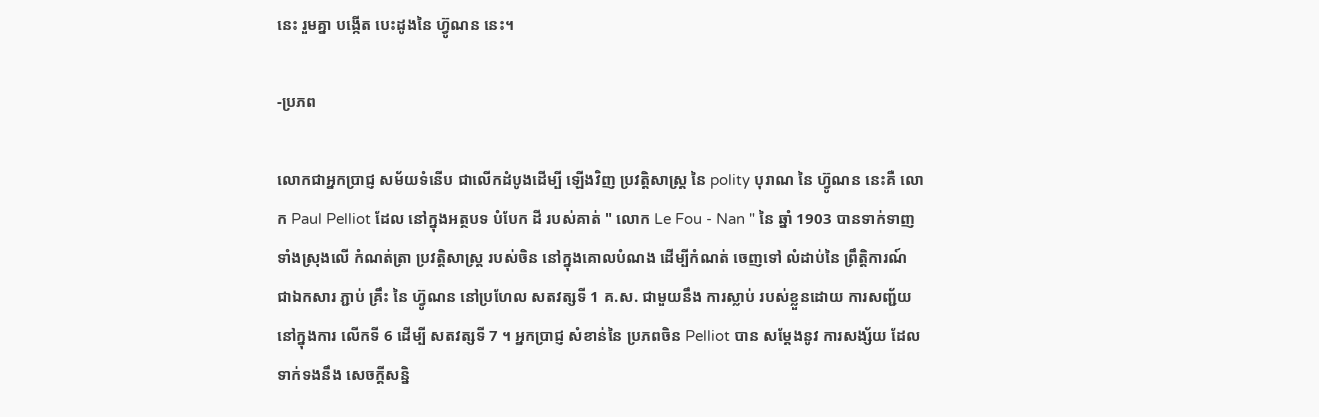នេះ រួមគ្នា បង្កើត បេះដូងនៃ ហ៊្វូណន នេះ។

-ប្រភព

លោកជាអ្នកប្រាជ្ញ សម័យទំនើប ជាលើកដំបូងដើម្បី ឡើងវិញ ប្រវត្តិសាស្រ្ត នៃ polity បុរាណ នៃ ហ៊្វូណន នេះគឺ លោក Paul Pelliot ដែល នៅក្នុងអត្ថបទ បំបែក ដី របស់គាត់ " លោក Le Fou - Nan " នៃ ឆ្នាំ 1903 បានទាក់ទាញ ទាំងស្រុងលើ កំណត់ត្រា ប្រវត្តិសាស្រ្ត របស់ចិន នៅក្នុងគោលបំណង ដើម្បីកំណត់ ចេញទៅ លំដាប់នៃ ព្រឹត្តិការណ៍ ជាឯកសារ ភ្ជាប់ គ្រឹះ នៃ ហ៊្វូណន នៅប្រហែល សតវត្សទី 1 គ.ស. ជាមួយនឹង ការស្លាប់ របស់ខ្លួនដោយ ការសញ្ជ័យ នៅក្នុងការ លើកទី 6 ដើម្បី សតវត្សទី 7 ។ អ្នកប្រាជ្ញ សំខាន់នៃ ប្រភពចិន Pelliot បាន សម្តែងនូវ ការសង្ស័យ ដែលទាក់ទងនឹង សេចក្តីសន្និ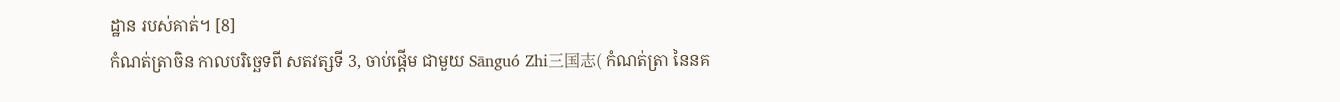ដ្ឋាន របស់គាត់។ [8]
កំណត់ត្រាចិន កាលបរិច្ឆេទពី សតវត្សទី 3, ចាប់ផ្តើម ជាមួយ Sānguó Zhi三国志( កំណត់ត្រា នៃនគ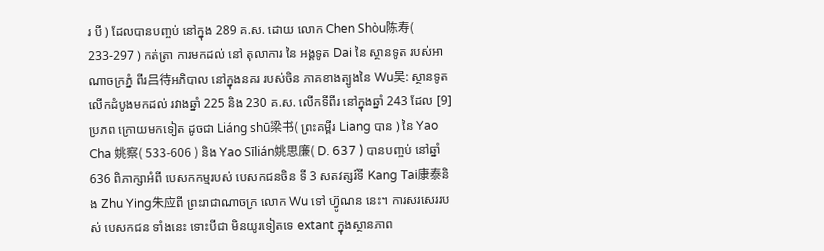រ បី ) ដែលបានបញ្ចប់ នៅក្នុង 289 គ.ស. ដោយ លោក Chen Shòu陈寿( 233-297 ) កត់ត្រា ការមកដល់ នៅ តុលាការ នៃ អង្គទូត Dai នៃ ស្ថានទូត របស់អាណាចក្រភ្នំ ពីរ吕待អភិបាល នៅក្នុងនគរ របស់ចិន ភាគខាងត្បូងនៃ Wu吴: ស្ថានទូត លើកដំបូងមកដល់ រវាងឆ្នាំ 225 និង 230 គ.ស. លើកទីពីរ នៅក្នុងឆ្នាំ 243 ដែល [9] ប្រភព ក្រោយមកទៀត ដូចជា Liáng shū梁书( ព្រះគម្ពីរ Liang បាន ) នៃ Yao Cha 姚察( 533-606 ) និង Yao Sīlián姚思廉( D. 637 ) បានបញ្ចប់ នៅឆ្នាំ 636 ពិភាក្សាអំពី បេសកកម្មរបស់ បេសកជនចិន ទី 3 សតវត្សរ៍ទី Kang Tai康泰និង Zhu Ying朱应ពី ព្រះរាជាណាចក្រ លោក Wu ទៅ ហ៊្វូណន នេះ។ ការសរសេររបស់ បេសកជន ទាំងនេះ ទោះបីជា មិនយូរទៀតទេ extant ក្នុងស្ថានភាព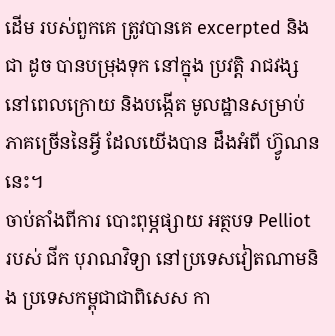ដើម របស់ពួកគេ ត្រូវបានគេ excerpted និងជា ដូច បានបម្រុងទុក នៅក្នុង ប្រវត្តិ រាជវង្ស នៅពេលក្រោយ និងបង្កើត មូលដ្ឋានសម្រាប់ ភាគច្រើននៃអ្វី ដែលយើងបាន ដឹងអំពី ហ៊្វូណន នេះ។
ចាប់តាំងពីការ បោះពុម្ភផ្សាយ អត្ថបទ Pelliot របស់ ជីក បុរាណវិទ្យា នៅប្រទេសវៀតណាមនិង ប្រទេសកម្ពុជាជាពិសេស កា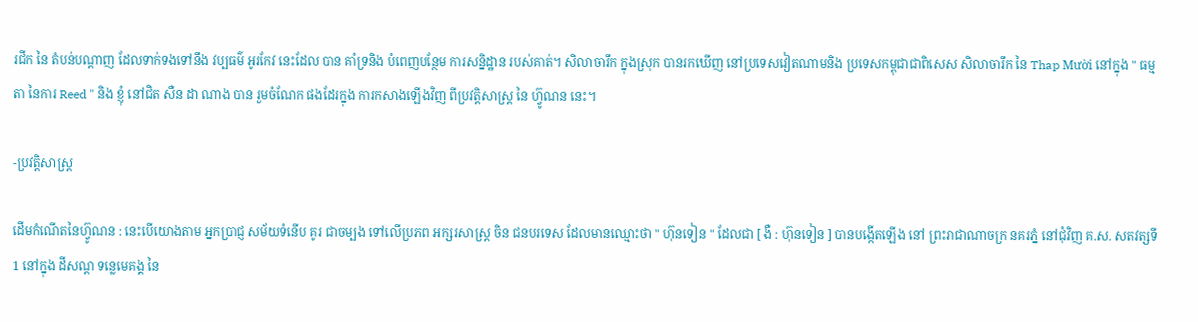រជីក នៃ តំបន់បណ្ដាញ ដែលទាក់ទងទៅនឹង វប្បធម៌ អូរកែវ នេះដែល បាន គាំទ្រនិង បំពេញបន្ថែម ការសន្និដ្ឋាន របស់គាត់។ សិលាចារឹក ក្នុងស្រុក បានរកឃើញ នៅប្រទេសវៀតណាមនិង ប្រទេសកម្ពុជាជាពិសេស សិលាចារឹក នៃ Thap Mười នៅក្នុង " ធម្មតា នៃការ Reed " និង ខ្ញុំ នៅជិត សឺន ដា ណាង បាន រួមចំណែក ផងដែរក្នុង ការកសាងឡើងវិញ ពីប្រវត្តិសាស្រ្ត នៃ ហ៊្វូណន នេះ។

-ប្រវត្តិសាស្រ្ត

ដើមកំណើតនៃហ៊្វូណន : នេះបើយោងតាម អ្នកប្រាជ្ញ សម័យទំនើប គូរ ជាចម្បង ទៅលើប្រភព អក្សរសាស្ត្រ ចិន ជនបរទេស ដែលមានឈ្មោះថា " ហ៊ុនទៀន " ដែលជា [ ងឺ : ហ៊ុនទៀន ] បានបង្កើតឡើង នៅ ព្រះរាជាណាចក្រ នគរភ្នំ នៅជុំវិញ គ.ស. សតវត្សទី 1 នៅក្នុង ដីសណ្ត ទន្លេមេគង្គ នៃ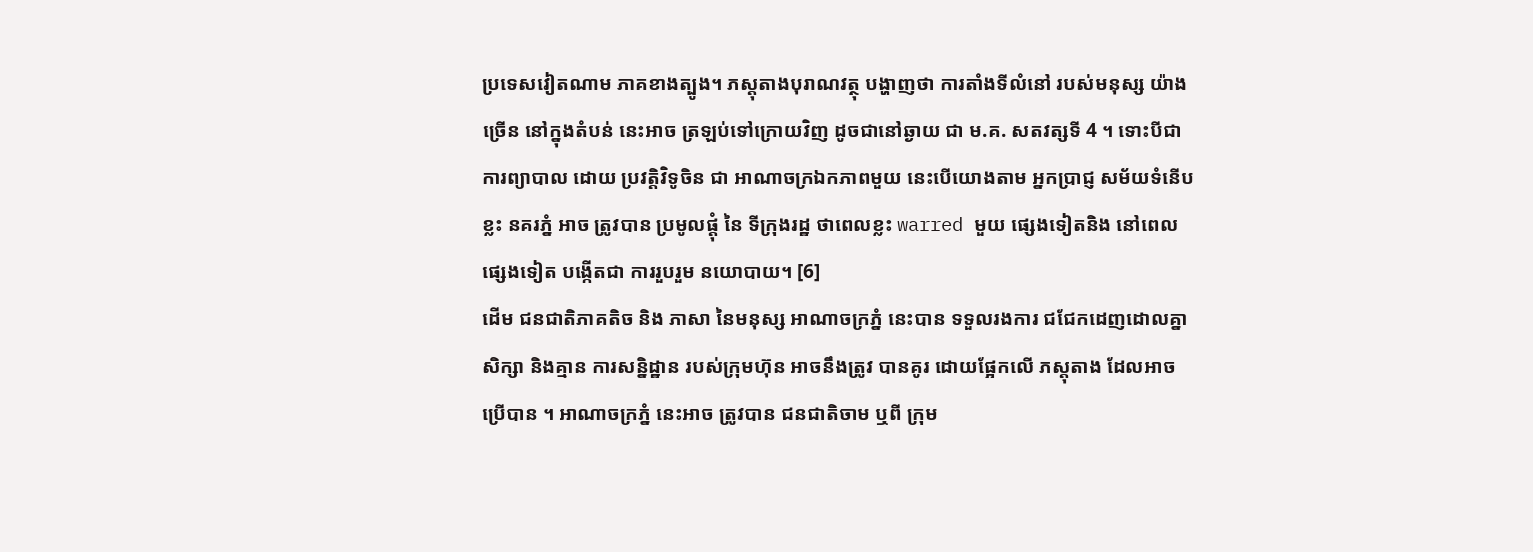ប្រទេសវៀតណាម ភាគខាងត្បូង។ ភស្តុតាងបុរាណវត្ថុ បង្ហាញថា ការតាំងទីលំនៅ របស់មនុស្ស យ៉ាងច្រើន នៅក្នុងតំបន់ នេះអាច ត្រឡប់ទៅក្រោយវិញ ដូចជានៅឆ្ងាយ ជា ម.គ. សតវត្សទី 4 ។ ទោះបីជា ការព្យាបាល ដោយ ប្រវត្តិវិទូចិន ជា អាណាចក្រឯកភាពមួយ នេះបើយោងតាម អ្នកប្រាជ្ញ សម័យទំនើប ខ្លះ នគរភ្នំ អាច ត្រូវបាន ប្រមូលផ្តុំ នៃ ទីក្រុងរដ្ឋ ថាពេលខ្លះ warred មួយ ផ្សេងទៀតនិង នៅពេល ផ្សេងទៀត បង្កើតជា ការរួបរួម នយោបាយ។ [6]
ដើម ជនជាតិភាគតិច និង ភាសា នៃមនុស្ស អាណាចក្រភ្នំ នេះបាន ទទួលរងការ ជជែកដេញដោលគ្នា សិក្សា និងគ្មាន ការសន្និដ្ឋាន របស់ក្រុមហ៊ុន អាចនឹងត្រូវ បានគូរ ដោយផ្អែកលើ ភស្តុតាង ដែលអាចប្រើបាន ។ អាណាចក្រភ្នំ នេះអាច ត្រូវបាន ជនជាតិចាម ឬពី ក្រុម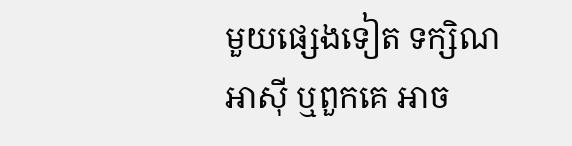មួយផ្សេងទៀត ទក្សិណអាស៊ី ឬពួកគេ អាច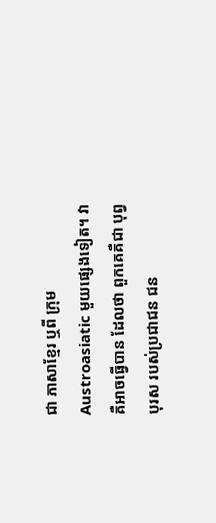ជា ភាសាខ្មែរ ឬពី ក្រុម Austroasiatic មួយផ្សេងទៀត។ វា គឺអាចធ្វើបាន ដែលថា ពួកគេគឺជា បុព្វបុរស របស់ប្រជាជន ជន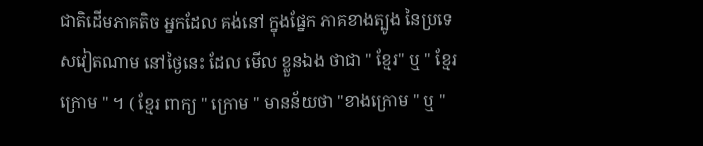ជាតិដើមភាគតិច អ្នកដែល គង់នៅ ក្នុងផ្នែក ភាគខាងត្បូង នៃប្រទេសវៀតណាម នៅថ្ងៃនេះ ដែល មើល ខ្លួនឯង ថាជា " ខ្មែរ" ឬ " ខ្មែរក្រោម " ។ ( ខ្មែរ ពាក្យ " ក្រោម " មានន័យថា "ខាងក្រោម " ឬ "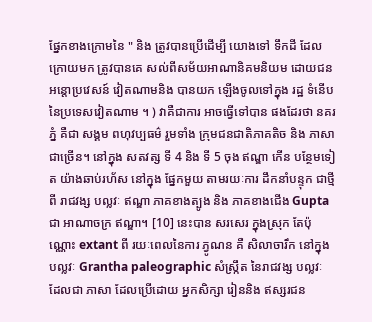ផ្នែកខាងក្រោមនៃ " និង ត្រូវបានប្រើដើម្បី យោងទៅ ទឹកដី ដែល ក្រោយមក ត្រូវបានគេ សល់ពីសម័យអាណានិគមនិយម ដោយជនអន្តោប្រវេសន៍ វៀតណាមនិង បានយក ឡើងចូលទៅក្នុង រដ្ឋ ទំនើប នៃប្រទេសវៀតណាម ។ ) វាគឺជាការ អាចធ្វើទៅបាន ផងដែរថា នគរភ្នំ គឺជា សង្គម ពហុវប្បធម៌ រួមទាំង ក្រុមជនជាតិភាគតិច និង ភាសា ជាច្រើន។ នៅក្នុង សតវត្ស ទី 4 និង ទី 5 ចុង ឥណ្ឌា កើន បន្ថែមទៀត យ៉ាងឆាប់រហ័ស នៅក្នុង ផ្នែកមួយ តាមរយៈការ ដឹកនាំបន្ទុក ជាថ្មី ពី រាជវង្ស បល្លវៈ ឥណ្ឌា ភាគខាងត្បូង និង ភាគខាងជើង Gupta ជា អាណាចក្រ ឥណ្ឌា។ [10] នេះបាន សរសេរ ក្នុងស្រុក តែប៉ុណ្ណោះ extant ពី រយៈពេលនៃការ ភ្វូណន គឺ សិលាចារឹក នៅក្នុង បល្លវៈ Grantha paleographic សំស្រ្កឹត នៃរាជវង្ស បល្លវៈ ដែលជា ភាសា ដែលប្រើដោយ អ្នកសិក្សា រៀននិង ឥស្សរជន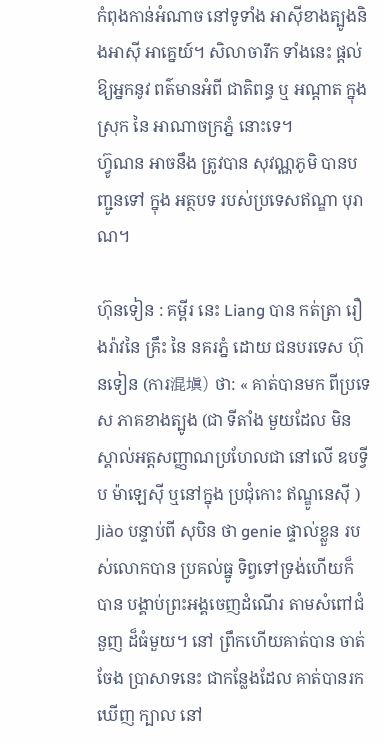កំពុងកាន់អំណាច នៅទូទាំង អាស៊ីខាងត្បូងនិងអាស៊ី អាគ្នេយ៍។ សិលាចារឹក ទាំងនេះ ផ្ដល់ឱ្យអ្នកនូវ ពត៌មានអំពី ជាតិពន្ធ ឬ អណ្តាត ក្នុងស្រុក នៃ អាណាចក្រភ្នំ នោះទេ។
ហ៊្វូណន អាចនឹង ត្រូវបាន សុវណ្ណភូមិ បានបញ្ជូនទៅ ក្នុង អត្ថបទ របស់ប្រទេសឥណ្ឌា បុរាណ។

ហ៊ុនទៀន : គម្ពីរ នេះ Liang បាន កត់ត្រា រឿងរ៉ាវនៃ គ្រឹះ នៃ នគរភ្នំ ដោយ ជនបរទេស ហ៊ុនទៀន (ការ混塡) ថា: « គាត់បានមក ពីប្រទេស ភាគខាងត្បូង (ជា ទីតាំង មួយដែល មិនស្គាល់អត្តសញ្ញាណប្រហែលជា នៅលើ ឧបទ្វីប ម៉ាឡេស៊ី ឬនៅក្នុង ប្រជុំកោះ ឥណ្ឌូនេស៊ី ) Jiào បន្ទាប់ពី សុបិន ថា genie ផ្ទាល់ខ្លួន របស់លោកបាន ប្រគល់ធ្នូ ទិព្វទៅទ្រង់ហើយក៏ បាន បង្គាប់ព្រះអង្គចេញដំណើរ តាមសំពៅជំនួញ ដ៏ធំមួយ។ នៅ ព្រឹកហើយគាត់បាន ចាត់ចែង ប្រាសាទនេះ ជាកន្លែងដែល គាត់បានរកឃើញ ក្បាល នៅ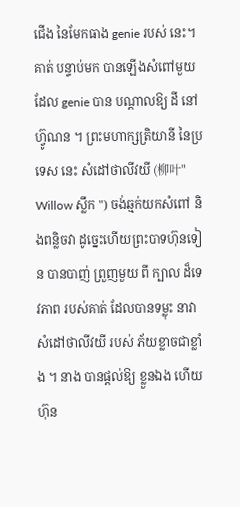ជើង នៃមែកធាង genie របស់ នេះ។ គាត់ បន្ទាប់មក បានឡើងសំពៅមួយ ដែល genie បាន បណ្តាលឱ្យ ដី នៅ ហ៊្វូណន ។ ព្រះមហាក្សត្រិយានី នៃប្រទេស នេះ សំដៅថាលីវយី (柳叶" Willow ស្លឹក ") ចង់ឆ្មក់យកសំពៅ និងពន្លិចវា ដូច្នេះហើយព្រះបាទហ៊ុនទៀន បានបាញ់ ព្រួញមួយ ពី ក្បាល ដ៏ទេវភាព របស់គាត់ ដែលបានទម្លុះ នាវា សំដៅថាលីវយី របស់ ភ័យខ្លាចជាខ្លាំង ។ នាង បានផ្ដល់ឱ្យ ខ្លួនឯង ហើយ ហ៊ុន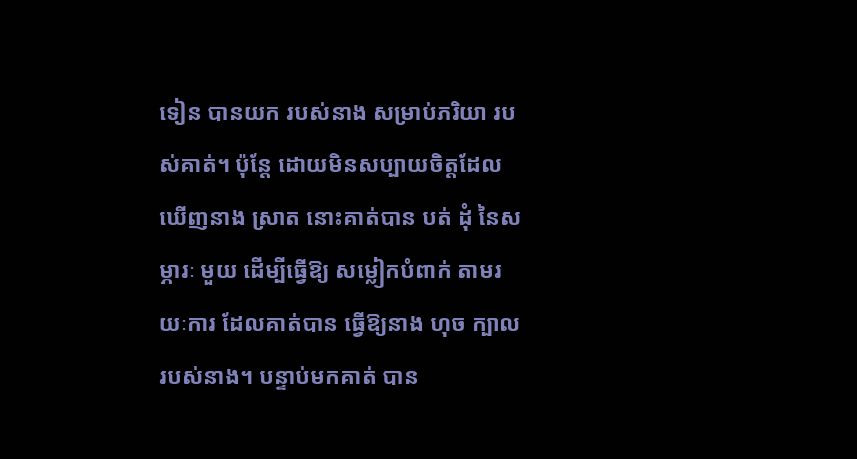ទៀន បានយក របស់នាង សម្រាប់ភរិយា របស់គាត់។ ប៉ុន្តែ ដោយមិនសប្បាយចិត្តដែល ឃើញនាង ស្រាត នោះគាត់បាន បត់ ដុំ នៃសម្ភារៈ មួយ ដើម្បីធ្វើឱ្យ សម្លៀកបំពាក់ តាមរយៈការ ដែលគាត់បាន ធ្វើឱ្យនាង ហុច ក្បាល របស់នាង។ បន្ទាប់មកគាត់ បាន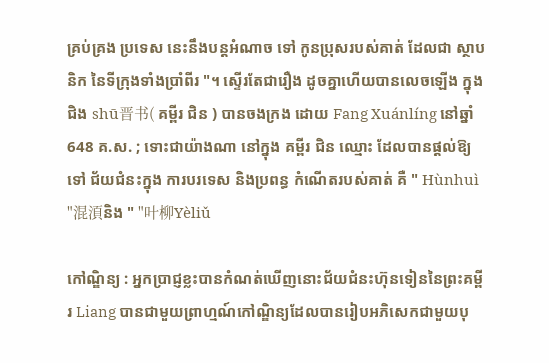គ្រប់គ្រង ប្រទេស នេះនឹងបន្តអំណាច ទៅ កូនប្រុសរបស់គាត់ ដែលជា ស្ថាបនិក នៃទីក្រុងទាំងប្រាំពីរ "។ ស្ទើរតែជារឿង ដូចគ្នាហើយបានលេចឡើង ក្នុង ជិង shū晋书( គម្ពីរ ជិន ) បានចងក្រង ដោយ Fang Xuánlíng នៅឆ្នាំ 648 គ.ស. ; ទោះជាយ៉ាងណា នៅក្នុង គម្ពីរ ជិន ឈ្មោះ ដែលបានផ្ដល់ឱ្យ ទៅ ជ័យជំនះក្នុង ការបរទេស និងប្រពន្ធ កំណើតរបស់គាត់ គឺ " Hùnhuì "混湏និង " "叶柳Yèliǔ

កៅណ្ឌិន្យ : អ្នកប្រាជ្ញខ្លះបានកំណត់ឃើញនោះជ័យជំនះហ៊ុនទៀននៃព្រះគម្ពីរ Liang បានជាមួយព្រាហ្មណ៍កៅណ្ឌិន្យដែលបានរៀបអភិសេកជាមួយបុ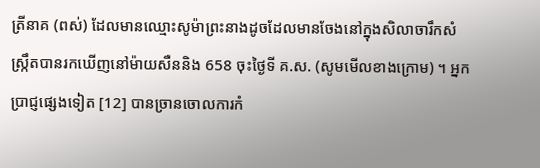ត្រីនាគ (ពស់) ដែលមានឈ្មោះសូម៉ាព្រះនាងដូចដែលមានចែងនៅក្នុងសិលាចារឹកសំស្ក្រឹតបានរកឃើញនៅម៉ាយសឺននិង 658 ចុះថ្ងៃទី គ.ស. (សូមមើលខាងក្រោម) ។ អ្នកប្រាជ្ញផ្សេងទៀត [12] បានច្រានចោលការកំ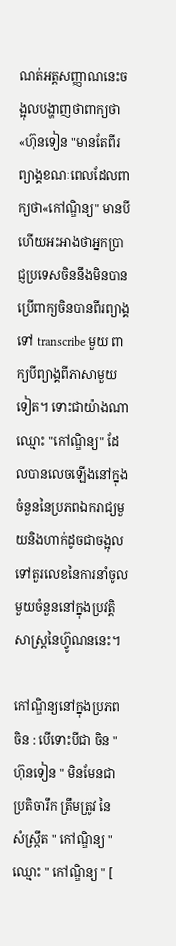ណត់អត្តសញ្ញាណនេះចង្អុលបង្ហាញថាពាក្យថា«ហ៊ុនទៀន "មានតែពីរព្យាង្គខណៈពេលដែលពាក្យថា«កៅណ្ឌិន្យ" មានបីហើយអះអាងថាអ្នកប្រាជ្ញប្រទេសចិននឹងមិនបានប្រើពាក្យចិនបានពីរព្យាង្គទៅ transcribe មួយ ពាក្យបីព្យាង្គពីភាសាមួយទៀត។ ទោះជាយ៉ាងណាឈ្មោះ "កៅណ្ឌិន្យ" ដែលបានលេចឡើងនៅក្នុងចំនួននៃប្រភពឯករាជ្យមួយនិងហាក់ដូចជាចង្អុលទៅតួរលេខនៃការនាំចូលមួយចំនួននៅក្នុងប្រវត្តិសាស្រ្តនៃហ៊្វូណននេះ។

កៅណ្ឌិន្យនៅក្នុងប្រភពចិន : បើទោះបីជា ចិន " ហ៊ុនទៀន " មិនមែនជា ប្រតិចារឹក ត្រឹមត្រូវ នៃ សំស្ក្រឹត " កៅណ្ឌិន្យ " ឈ្មោះ " កៅណ្ឌិន្យ " [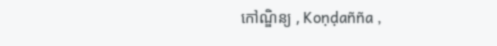កៅណ្ឌិន្យ , Koṇḍañña ,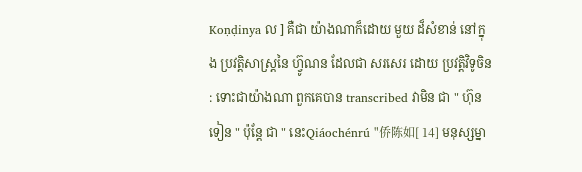Koṇḍinya ល ] គឺជា យ៉ាងណាក៏ដោយ មួយ ដ៏សំខាន់ នៅក្នុង ប្រវត្តិសាស្រ្តនៃ ហ៊្វូណន ដែលជា សរសេរ ដោយ ប្រវត្តិវិទូចិន : ទោះជាយ៉ាងណា ពួកគេបាន transcribed វាមិន ជា " ហ៊ុនទៀន " ប៉ុន្តែ ជា " នេះQiáochénrú "侨陈如[ 14] មនុស្សម្នា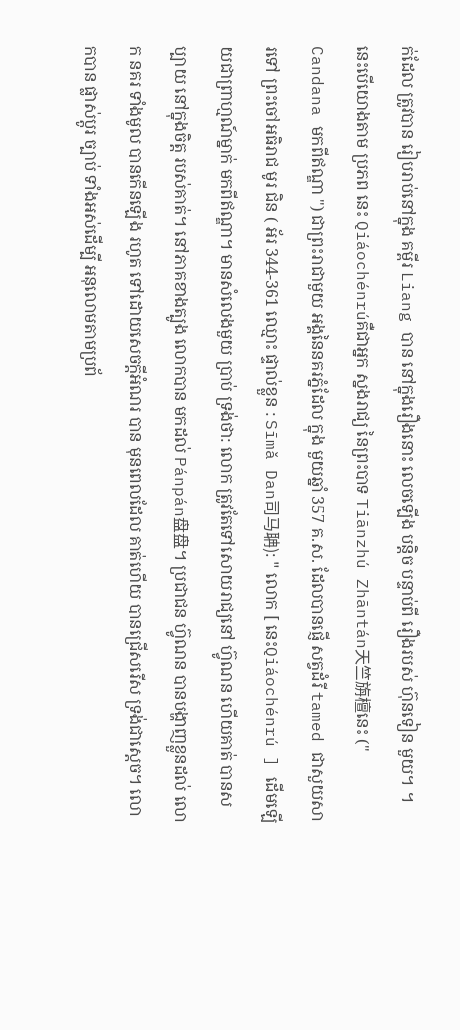ក់ដែល ត្រូវបាន រៀបរាប់នៅក្នុង គម្ពីរ Liang បាន នៅក្នុងរឿងនោះ លេចឡើង បន្តិច បន្ទាប់ពី រឿងរបស់ ហ៊ុនទៀន មួយ។ ។ នេះបើយោងតាម ប្រភព នេះ Qiáochénrúគឺជាអ្នក ស្នងរាជ្យ នៃព្រះបាទ Tiānzhú Zhāntán天竺旃檀នេះ (" Candana មកពីឥណ្ឌា ") ជាព្រះរាជាមួយ អង្គនៃនគរភ្នំដែល ក្នុង មួយឆ្នាំ 357 គ.ស. ដែលបានផ្ញើ សត្វដំរី tamed ជាសួយសារទៅ ព្រះចៅអធិរាជ មូរ ជិន ( អ័រ 344-361 ឈ្មោះ ផ្ទាល់ខ្លួន : Sīmǎ Dan司马聃): " លោក [ នេះQiáochénrú ] ដើមឡើយជាព្រាហ្មណ៍ម្នាក់ មកពីឥណ្ឌា។ មានសំលេងមួយ ប្រាប់ ទ្រង់ថា: លោក ត្រូវតែទៅសោយរាជ្យនៅ ហ៊្វូណន ហើយគាត់ បានសប្បាយ នៅក្នុងចិត្ត របស់គាត់។ នៅភាគខាងត្បូង លោកបាន មកដល់ Pánpán盘盘។ ប្រជាជន ហ៊្វូណន បានបង្ហាញខ្លួនដល់ លោក នគរ ទាំងមូល បានកើនឡើង រហូត ទៅដោយសេចក្ដីអំណរ បាន មុនពេលដែល គាត់ហើយ បានជ្រើសរើស ទ្រង់ជាស្ដេច។ លោកបាន ផ្លាស់ប្តូរ ច្បាប់ ទាំងអស់ដើម្បី អនុលោមតាមប្រព័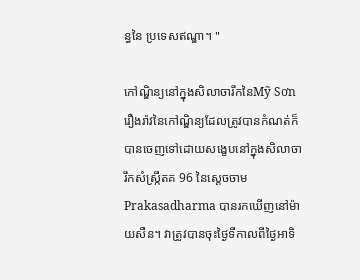ន្ធនៃ ប្រទេសឥណ្ឌា។ "

កៅណ្ឌិន្យនៅក្នុងសិលាចារឹកនៃMỹ Sơn រឿងរ៉ាវនៃកៅណ្ឌិន្យដែលត្រូវបានកំណត់ក៏បានចេញទៅដោយសង្ខេបនៅក្នុងសិលាចារឹកសំស្រ្កឹតគ 96 នៃស្តេចចាម Prakasadharma បានរកឃើញនៅម៉ាយសឺន។ វាត្រូវបានចុះថ្ងៃទីកាលពីថ្ងៃអាទិ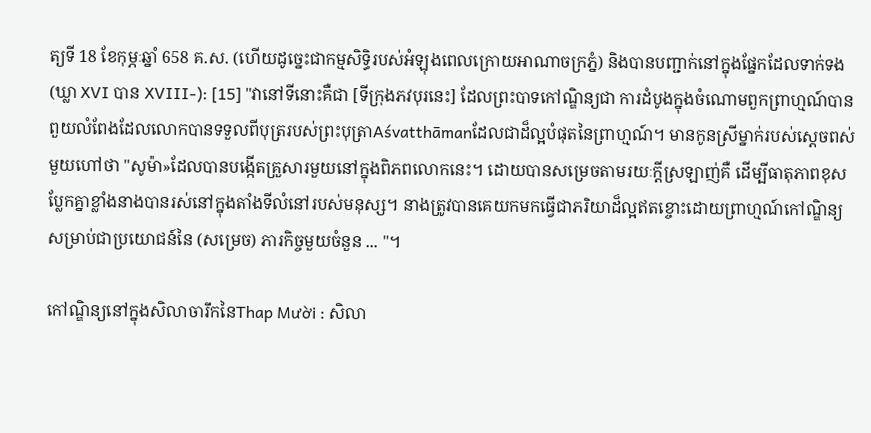ត្យទី 18 ខែកុម្ភៈឆ្នាំ 658 គ.ស. (ហើយដូច្នេះជាកម្មសិទ្ធិរបស់អំឡុងពេលក្រោយអាណាចក្រភ្នំ) និងបានបញ្ជាក់នៅក្នុងផ្នែកដែលទាក់ទង (ឃ្លា XVI បាន XVIII-): [15] "វានៅទីនោះគឺជា [ទីក្រុងភវបុរនេះ] ដែលព្រះបាទកៅណ្ឌិន្យជា ការដំបូងក្នុងចំណោមពួកព្រាហ្មណ៍បានពួយលំពែងដែលលោកបានទទួលពីបុត្ររបស់ព្រះបុត្រាAśvatthāmanដែលជាដ៏ល្អបំផុតនៃព្រាហ្មណ៍។ មានកូនស្រីម្នាក់របស់ស្តេចពស់មួយហៅថា "សូម៉ា»ដែលបានបង្កើតគ្រួសារមួយនៅក្នុងពិភពលោកនេះ។ ដោយបានសម្រេចតាមរយៈក្ដីស្រឡាញ់គឺ ដើម្បីធាតុភាពខុសប្លែកគ្នាខ្លាំងនាងបានរស់នៅក្នុងតាំងទីលំនៅរបស់មនុស្ស។ នាងត្រូវបានគេយកមកធ្វើជាភរិយាដ៏ល្អឥតខ្ចោះដោយព្រាហ្មណ៍កៅណ្ឌិន្យសម្រាប់ជាប្រយោជន៍នៃ (សម្រេច) ភារកិច្ចមួយចំនួន ... "។

កៅណ្ឌិន្យនៅក្នុងសិលាចារឹកនៃThap Mười : សិលា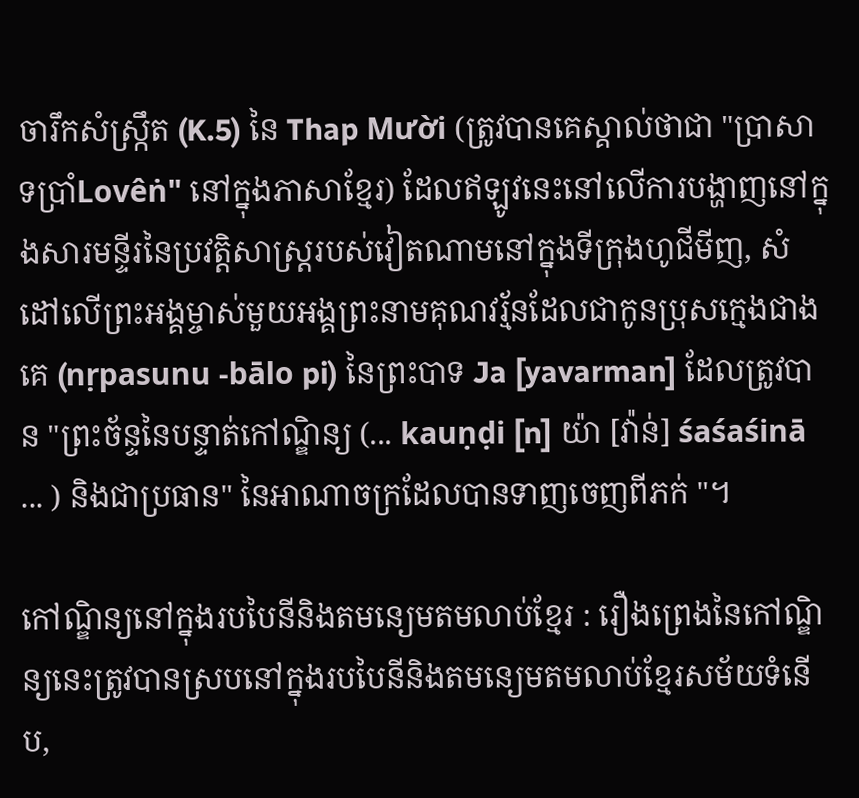ចារឹកសំស្ក្រឹត (K.5) នៃ Thap Mười (ត្រូវបានគេស្គាល់ថាជា "ប្រាសាទប្រាំLovêṅ" នៅក្នុងភាសាខ្មែរ) ដែលឥឡូវនេះនៅលើការបង្ហាញនៅក្នុងសារមន្ទីរនៃប្រវត្តិសាស្រ្តរបស់វៀតណាមនៅក្នុងទីក្រុងហូជីមីញ, សំដៅលើព្រះអង្គម្ចាស់មួយអង្គព្រះនាមគុណវរ្ម័នដែលជាកូនប្រុសក្មេងជាងគេ (nṛpasunu -bālo pi) នៃព្រះបាទ Ja [yavarman] ដែលត្រូវបាន "ព្រះច័ន្ទនៃបន្ទាត់កៅណ្ឌិន្យ (... kauṇḍi [n] យ៉ា [វ៉ាន់] śaśaśinā ... ) និងជាប្រធាន" នៃអាណាចក្រដែលបានទាញចេញពីភក់ "។

កៅណ្ឌិន្យនៅក្នុងរបបៃនីនិងតមន្យេមតមលាប់ខ្មែរ : រឿងព្រេងនៃកៅណ្ឌិន្យនេះត្រូវបានស្របនៅក្នុងរបបៃនីនិងតមន្យេមតមលាប់ខ្មែរសម័យទំនើប,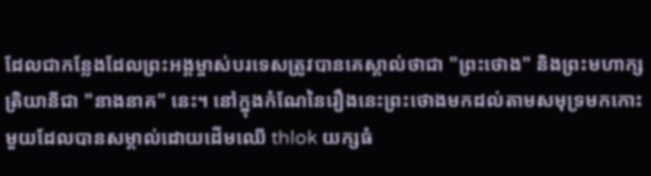ដែលជាកន្លែងដែលព្រះអង្គម្ចាស់បរទេសត្រូវបានគេស្គាល់ថាជា "ព្រះថោង" និងព្រះមហាក្សត្រិយានីជា "នាងនាគ" នេះ។ នៅក្នុងកំណែនៃរឿងនេះព្រះថោងមកដល់តាមសមុទ្រមកកោះមួយដែលបានសម្គាល់ដោយដើមឈើ thlok យក្សធំ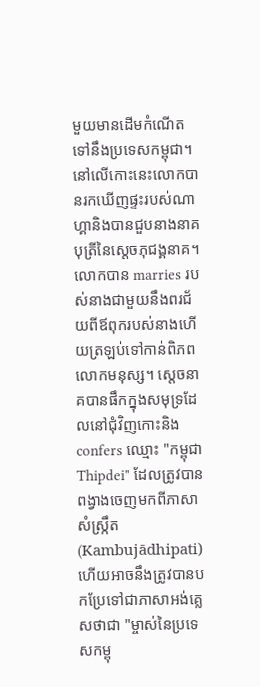មួយមានដើមកំណើតទៅនឹងប្រទេសកម្ពុជា។ នៅលើកោះនេះលោកបានរកឃើញផ្ទះរបស់ណាហ្គានិងបានជួបនាងនាគបុត្រីនៃស្ដេចភុជង្គនាគ។ លោកបាន marries របស់នាងជាមួយនឹងពរជ័យពីឪពុករបស់នាងហើយត្រឡប់ទៅកាន់ពិភពលោកមនុស្ស។ ស្ដេចនាគបានផឹកក្នុងសមុទ្រដែលនៅជុំវិញកោះនិង confers ឈ្មោះ "កម្ពុជា Thipdei" ដែលត្រូវបានពង្វាងចេញមកពីភាសាសំស្ក្រឹត (Kambujādhipati) ហើយអាចនឹងត្រូវបានបកប្រែទៅជាភាសាអង់គ្លេសថាជា "ម្ចាស់នៃប្រទេសកម្ពុ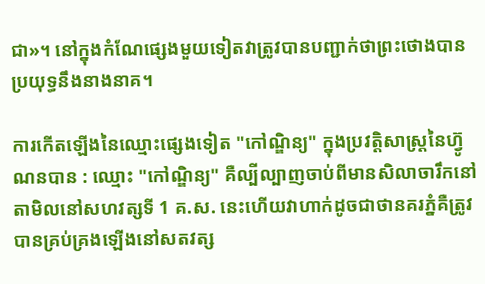ជា»។ នៅក្នុងកំណែផ្សេងមួយទៀតវាត្រូវបានបញ្ជាក់ថាព្រះថោងបានប្រយុទ្ធនឹងនាងនាគ។

ការកើតឡើងនៃឈ្មោះផ្សេងទៀត "កៅណ្ឌិន្យ" ក្នុងប្រវត្តិសាស្រ្តនៃហ៊្វូណនបាន : ឈ្មោះ "កៅណ្ឌិន្យ" គឺល្បីល្បាញចាប់ពីមានសិលាចារឹកនៅតាមិលនៅសហវត្សទី 1 គ.ស. នេះហើយវាហាក់ដូចជាថានគរភ្នំគឺត្រូវបានគ្រប់គ្រងឡើងនៅសតវត្ស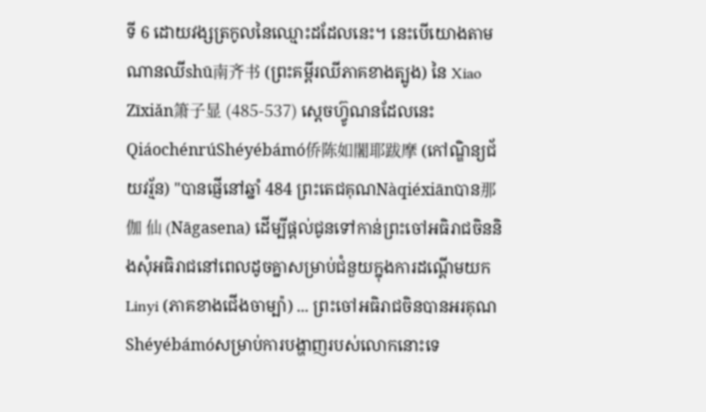ទី 6 ដោយវង្សត្រកូលនៃឈ្មោះដដែលនេះ។ នេះបើយោងតាមណានឈីshū南齐书 (ព្រះគម្ពីរឈីភាគខាងត្បូង) នៃ Xiao Zīxiǎn箫子显 (485-537) ស្ដេចហ៊្វូណនដែលនេះQiáochénrúShéyébámó侨陈如闍耶跋摩 (កៅណ្ឌិន្យជ័យវរ្ម័ន) "បានផ្ញើនៅឆ្នាំ 484 ព្រះតេជគុណNàqiéxiānបាន那伽 仙 (Nāgasena) ដើម្បីផ្តល់ជូនទៅកាន់ព្រះចៅអធិរាជចិននិងសុំអធិរាជនៅពេលដូចគ្នាសម្រាប់ជំនួយក្នុងការដណ្តើមយក Linyi (ភាគខាងជើងចាម្ប៉ា) ... ព្រះចៅអធិរាជចិនបានអរគុណShéyébámóសម្រាប់ការបង្ហាញរបស់លោកនោះទេ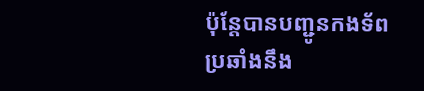ប៉ុន្តែបានបញ្ជូនកងទ័ពប្រឆាំងនឹង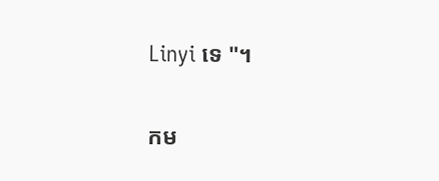Linyi ទេ "។

កម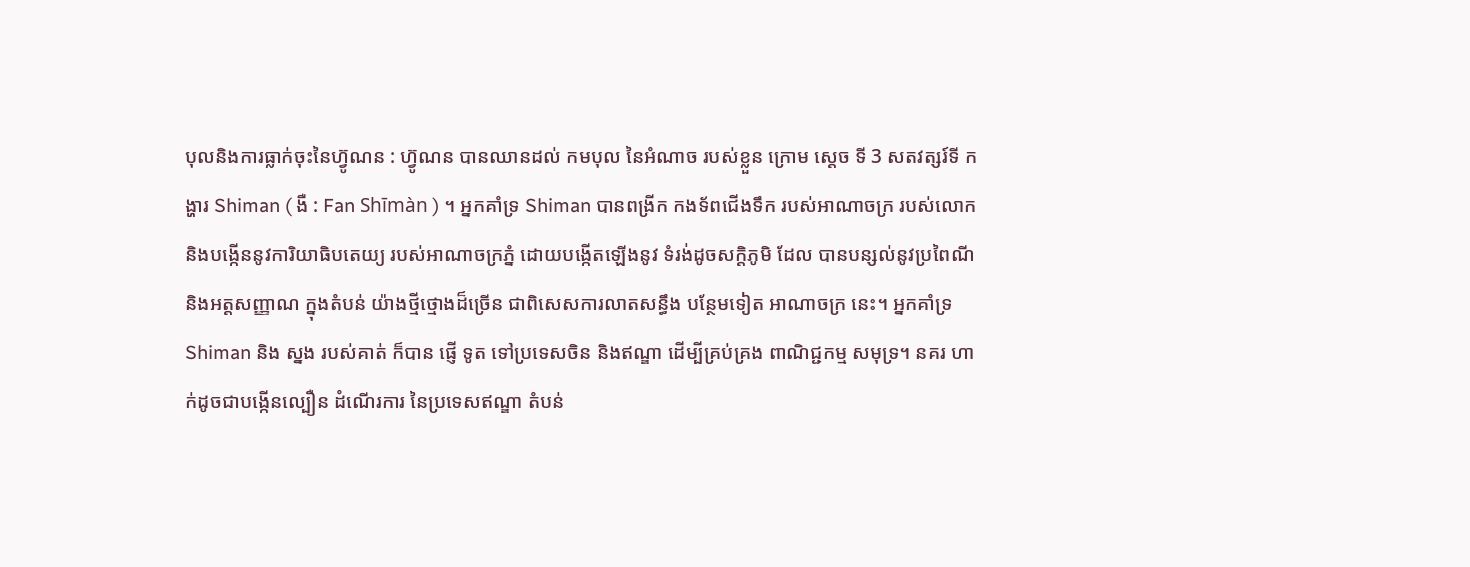បុលនិងការធ្លាក់ចុះនៃហ៊្វូណន : ហ៊្វូណន បានឈានដល់ កមបុល នៃអំណាច របស់ខ្លួន ក្រោម ស្តេច ទី 3 សតវត្សរ៍ទី កង្ហារ Shiman ( ងឺ : Fan Shīmàn ) ។ អ្នកគាំទ្រ Shiman បានពង្រីក កងទ័ពជើងទឹក របស់អាណាចក្រ របស់លោក និងបង្កើននូវការិយាធិបតេយ្យ របស់អាណាចក្រភ្នំ ដោយបង្កើតឡើងនូវ ទំរង់ដូចសក្ដិភូមិ ដែល បានបន្សល់នូវប្រពៃណី និងអត្តសញ្ញាណ ក្នុងតំបន់ យ៉ាងថ្មីថ្មោងដ៏ច្រើន ជាពិសេសការលាតសន្ធឹង បន្ថែមទៀត អាណាចក្រ នេះ។ អ្នកគាំទ្រ Shiman និង ស្នង របស់គាត់ ក៏បាន ផ្ញើ ទូត ទៅប្រទេសចិន និងឥណ្ឌា ដើម្បីគ្រប់គ្រង ពាណិជ្ជកម្ម សមុទ្រ។ នគរ ហាក់ដូចជាបង្កើនល្បឿន ដំណើរការ នៃប្រទេសឥណ្ឌា តំបន់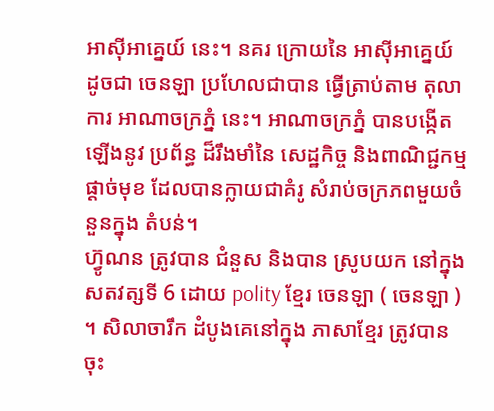អាស៊ីអាគ្នេយ៍ នេះ។ នគរ ក្រោយនៃ អាស៊ីអាគ្នេយ៍ ដូចជា ចេនឡា ប្រហែលជាបាន ធ្វើត្រាប់តាម តុលាការ អាណាចក្រភ្នំ នេះ។ អាណាចក្រភ្នំ បានបង្កើតឡើងនូវ ប្រព័ន្ធ ដ៏រឹងមាំនៃ សេដ្ឋកិច្ច និងពាណិជ្ជកម្ម ផ្ដាច់មុខ ដែលបានក្លាយជាគំរូ សំរាប់ចក្រភពមួយចំនួនក្នុង តំបន់។
ហ៊្វូណន ត្រូវបាន ជំនួស និងបាន ស្រូបយក នៅក្នុង សតវត្សទី 6 ដោយ polity ខ្មែរ ចេនឡា ( ចេនឡា ) ។ សិលាចារឹក ដំបូងគេនៅក្នុង ភាសាខ្មែរ ត្រូវបានចុះ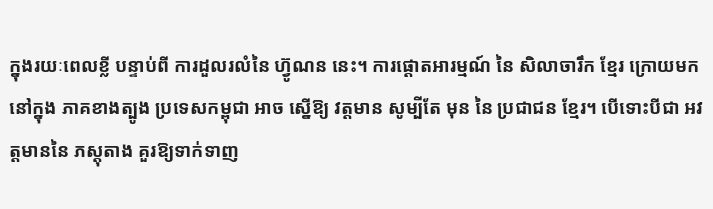ក្នុងរយៈពេលខ្លី បន្ទាប់ពី ការដួលរលំនៃ ហ៊្វូណន នេះ។ ការផ្តោតអារម្មណ៍ នៃ សិលាចារឹក ខ្មែរ ក្រោយមកនៅក្នុង ភាគខាងត្បូង ប្រទេសកម្ពុជា អាច ស្នើឱ្យ វត្តមាន សូម្បីតែ មុន នៃ ប្រជាជន ខ្មែរ។ បើទោះបីជា អវត្តមាននៃ ភស្តុតាង គួរឱ្យទាក់ទាញ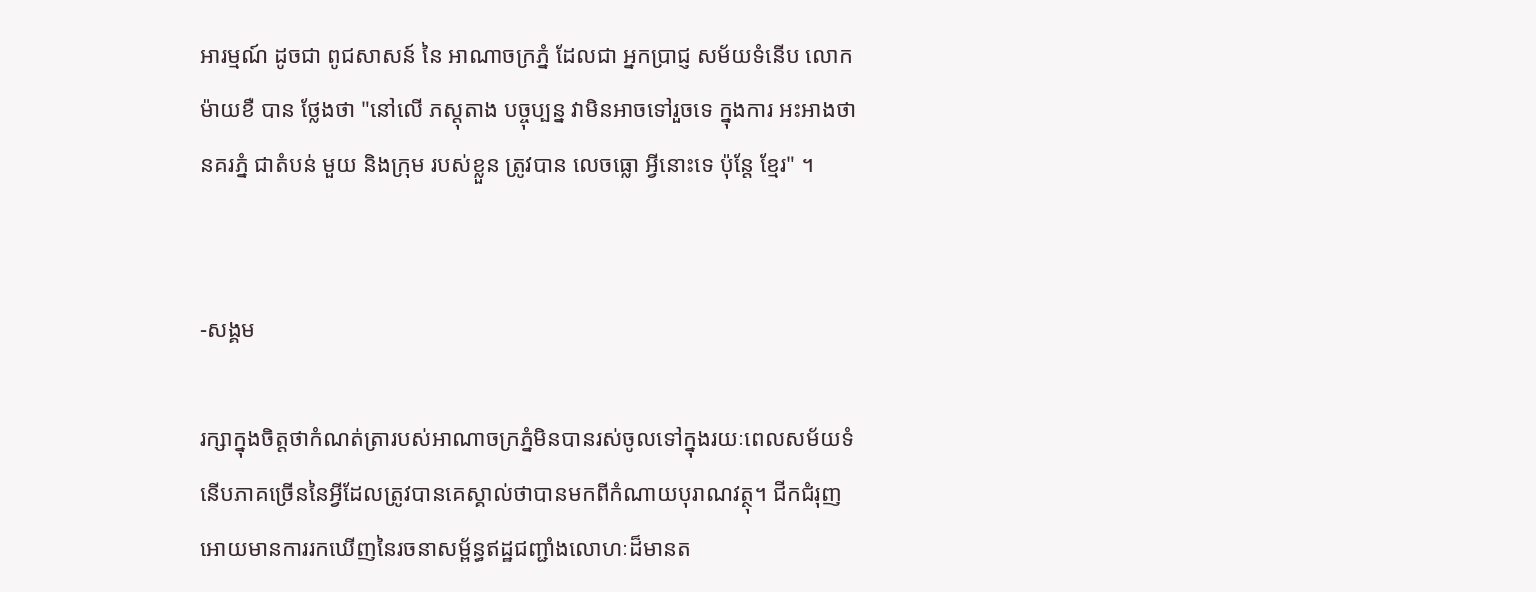អារម្មណ៍ ដូចជា ពូជសាសន៍ នៃ អាណាចក្រភ្នំ ដែលជា អ្នកប្រាជ្ញ សម័យទំនើប លោកម៉ាយខឺ បាន ថ្លែងថា "នៅលើ ភស្តុតាង បច្ចុប្បន្ន វាមិនអាចទៅរួចទេ ក្នុងការ អះអាងថា នគរភ្នំ ជាតំបន់ មួយ និងក្រុម របស់ខ្លួន ត្រូវបាន លេចធ្លោ អ្វីនោះទេ ប៉ុន្តែ ខ្មែរ" ។


-សង្គម

រក្សាក្នុងចិត្តថាកំណត់ត្រារបស់អាណាចក្រភ្នំមិនបានរស់ចូលទៅក្នុងរយៈពេលសម័យទំនើបភាគច្រើននៃអ្វីដែលត្រូវបានគេស្គាល់ថាបានមកពីកំណាយបុរាណវត្ថុ។ ជីកជំរុញអោយមានការរកឃើញនៃរចនាសម្ព័ន្ធឥដ្ឋជញ្ជាំងលោហៈដ៏មានត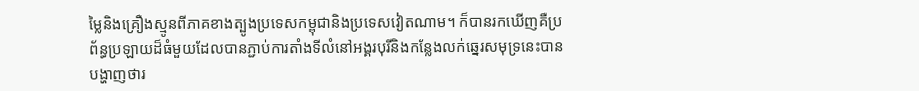ម្លៃនិងគ្រឿងស្មូនពីភាគខាងត្បូងប្រទេសកម្ពុជានិងប្រទេសវៀតណាម។ ក៏បានរកឃើញគឺប្រព័ន្ធប្រឡាយដ៏ធំមួយដែលបានភ្ជាប់ការតាំងទីលំនៅអង្គរបុរីនិងកន្លែងលក់ឆ្នេរសមុទ្រនេះបានបង្ហាញថារ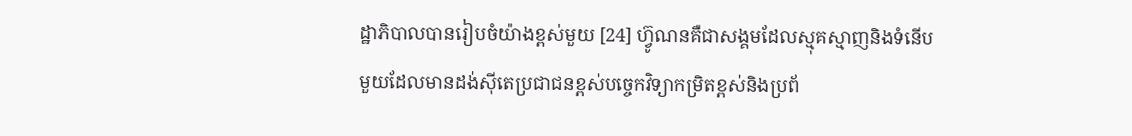ដ្ឋាភិបាលបានរៀបចំយ៉ាងខ្ពស់មួយ [24] ហ៊្វូណនគឺជាសង្គមដែលស្មុគស្មាញនិងទំនើបមួយដែលមានដង់ស៊ីតេប្រជាជនខ្ពស់បច្ចេកវិទ្យាកម្រិតខ្ពស់និងប្រព័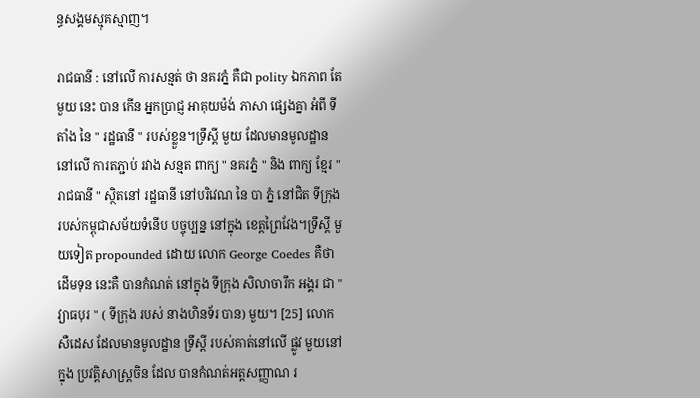ន្ធសង្គមស្មុគស្មាញ។

រាជធានី : នៅលើ ការសន្មត់ ថា នគរភ្នំ គឺជា polity ឯកភាព តែមួយ នេះ បាន កើន អ្នកប្រាជ្ញ អាគុយម៉ង់ ភាសា ផ្សេងគ្នា អំពី ទីតាំង នៃ " រដ្ឋធានី " របស់ខ្លួន។ទ្រឹស្តី មួយ ដែលមានមូលដ្ឋាន នៅលើ ការតភ្ជាប់ រវាង សន្មត ពាក្យ " នគរភ្នំ " និង ពាក្យ ខ្មែរ " រាជធានី " ស្ថិតនៅ រដ្ឋធានី នៅបរិវេណ នៃ បា ភ្នំ នៅជិត ទីក្រុង របស់កម្ពុជាសម័យទំនើប បច្ចុប្បន្ន នៅក្នុង ខេត្តព្រៃវែង។ទ្រឹស្តី មួយទៀត propounded ដោយ លោក George Coedes គឺថា ដើមទុន នេះគឺ បានកំណត់ នៅក្នុង ទីក្រុង សិលាចារឹក អង្គរ ជា " វ្យាធបុរ " ( ទីក្រុង របស់ នាងហិនទ័រ បាន) មួយ។ [25] លោកសឺដេស ដែលមានមូលដ្ឋាន ទ្រឹស្តី របស់គាត់នៅលើ ផ្លូវ មួយនៅក្នុង ប្រវត្តិសាស្ត្រចិន ដែល បានកំណត់អត្តសញ្ញាណ រ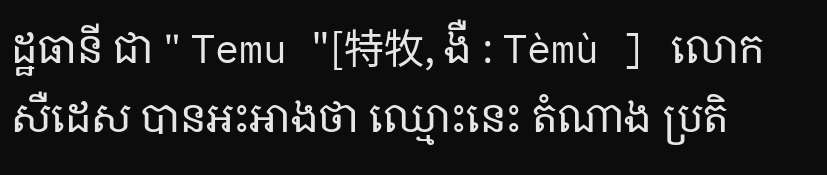ដ្ឋធានី ជា " Temu "[特牧, ងឺ : Tèmù ] លោកសឺដេស បានអះអាងថា ឈ្មោះនេះ តំណាង ប្រតិ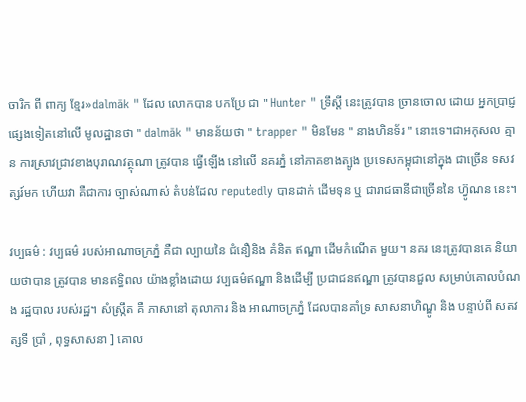ចារិក ពី ពាក្យ ខ្មែរ»dalmāk " ដែល លោកបាន បកប្រែ ជា " Hunter " ទ្រឹស្តី នេះត្រូវបាន ច្រានចោល ដោយ អ្នកប្រាជ្ញ ផ្សេងទៀតនៅលើ មូលដ្ឋានថា " dalmāk " មានន័យថា " trapper " មិនមែន " នាងហិនទ័រ " នោះទេ។ជាអកុសល គ្មាន ការស្រាវជ្រាវខាងបុរាណវត្ថុណា ត្រូវបាន ធ្វើឡើង នៅលើ នគរភ្នំ នៅភាគខាងត្បូង ប្រទេសកម្ពុជានៅក្នុង ជាច្រើន ទសវត្សរ៍មក ហើយវា គឺជាការ ច្បាស់ណាស់ តំបន់ដែល reputedly បានដាក់ ដើមទុន ឬ ជារាជធានីជាច្រើននៃ ហ៊្វូណន នេះ។

វប្បធម៌ : វប្បធម៌ របស់អាណាចក្រភ្នំ គឺជា ល្បាយនៃ ជំនឿនិង គំនិត ឥណ្ឌា ដើមកំណើត មួយ។ នគរ នេះត្រូវបានគេ និយាយថាបាន ត្រូវបាន មានឥទ្ធិពល យ៉ាងខ្លាំងដោយ វប្បធម៌ឥណ្ឌា និងដើម្បី ប្រជាជនឥណ្ឌា ត្រូវបានជួល សម្រាប់គោលបំណង រដ្ឋបាល របស់រដ្ឋ។ សំស្រ្កឹត គឺ ភាសានៅ តុលាការ និង អាណាចក្រភ្នំ ដែលបានគាំទ្រ សាសនាហិណ្ឌូ និង បន្ទាប់ពី សតវត្សទី ប្រាំ , ពុទ្ធសាសនា ] គោល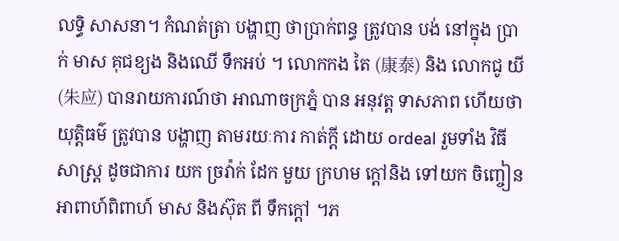លទ្ធិ សាសនា។ កំណត់ត្រា បង្ហាញ ថាប្រាក់ពន្ធ ត្រូវបាន បង់ នៅក្នុង ប្រាក់ មាស គុជខ្យង និងឈើ ទឹកអប់ ។ លោកកង តៃ (康泰) និង លោកជូ យី (朱应) បានរាយការណ៍ថា អាណាចក្រភ្នំ បាន អនុវត្ត ទាសភាព ហើយថាយុត្តិធម៌ ត្រូវបាន បង្ហាញ តាមរយៈការ កាត់ក្តី ដោយ ordeal រួមទាំង វិធីសាស្រ្ត ដូចជាការ យក ច្រវ៉ាក់ ដែក មួយ ក្រហម ក្តៅនិង ទៅយក ចិញ្ចៀនអាពាហ៍ពិពាហ៍ មាស និងស៊ុត ពី ទឹកក្តៅ ។ភ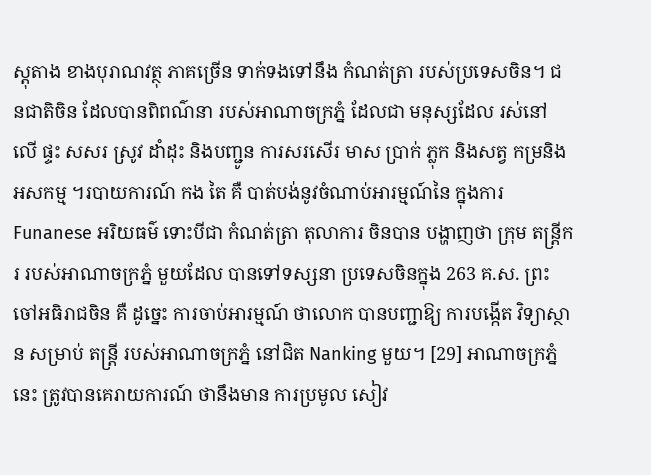ស្តុតាង ខាងបុរាណវត្ថុ ភាគច្រើន ទាក់ទងទៅនឹង កំណត់ត្រា របស់ប្រទេសចិន។ ជនជាតិចិន ដែលបានពិពណ៌នា របស់អាណាចក្រភ្នំ ដែលជា មនុស្សដែល រស់នៅលើ ផ្ទះ សសរ ស្រូវ ដាំដុះ និងបញ្ជូន ការសរសើរ មាស ប្រាក់ ភ្លុក និងសត្វ កម្រនិងអសកម្ម ។របាយការណ៍ កង តៃ គឺ បាត់បង់នូវចំណាប់អារម្មណ៍នៃ ក្នុងការ Funanese អរិយធម៌ ទោះបីជា កំណត់ត្រា តុលាការ ចិនបាន បង្ហាញថា ក្រុម តន្ត្រីករ របស់អាណាចក្រភ្នំ មួយដែល បានទៅទស្សនា ប្រទេសចិនក្នុង 263 គ.ស. ព្រះចៅអធិរាជចិន គឺ ដូច្នេះ ការចាប់អារម្មណ៍ ថាលោក បានបញ្ជាឱ្យ ការបង្កើត វិទ្យាស្ថាន សម្រាប់ តន្ត្រី របស់អាណាចក្រភ្នំ នៅជិត Nanking មួយ។ [29] អាណាចក្រភ្នំ នេះ ត្រូវបានគេរាយការណ៍ ថានឹងមាន ការប្រមូល សៀវ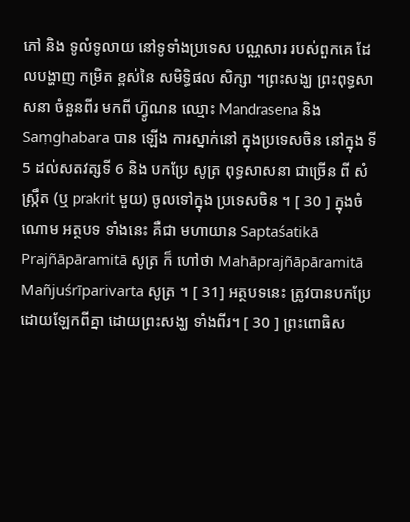ភៅ និង ទូលំទូលាយ នៅទូទាំងប្រទេស បណ្ណសារ របស់ពួកគេ ដែលបង្ហាញ កម្រិត ខ្ពស់នៃ សមិទ្ធិផល សិក្សា ។ព្រះសង្ឃ ព្រះពុទ្ធសាសនា ចំនួនពីរ មកពី ហ៊្វូណន ឈ្មោះ Mandrasena និង Saṃghabara បាន ឡើង ការស្នាក់នៅ ក្នុងប្រទេសចិន នៅក្នុង ទី 5 ដល់សតវត្សទី 6 និង បកប្រែ សូត្រ ពុទ្ធសាសនា ជាច្រើន ពី សំស្រ្កឹត (ឬ prakrit មួយ) ចូលទៅក្នុង ប្រទេសចិន ។ [ 30 ] ក្នុងចំណោម អត្ថបទ ទាំងនេះ គឺជា មហាយាន Saptaśatikā Prajñāpāramitā សូត្រ ក៏ ហៅថា Mahāprajñāpāramitā Mañjuśrīparivarta សូត្រ ។ [ 31] អត្ថបទនេះ ត្រូវបានបកប្រែ ដោយឡែកពីគ្នា ដោយព្រះសង្ឃ ទាំងពីរ។ [ 30 ] ព្រះពោធិស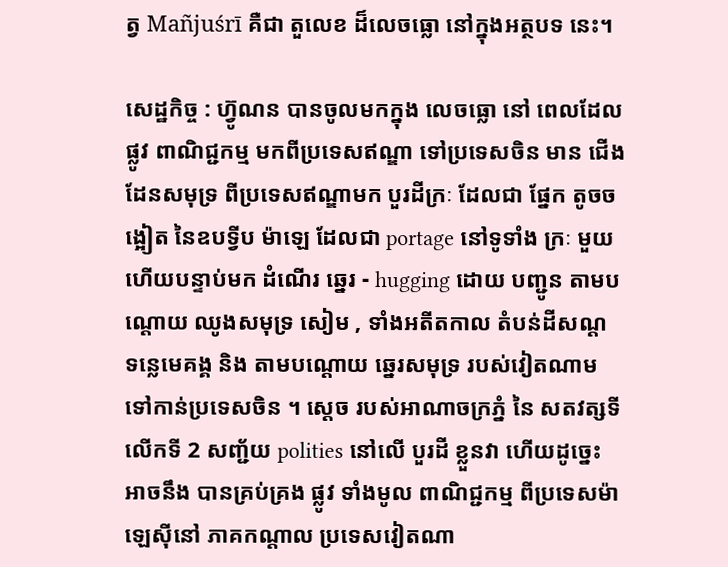ត្វ Mañjuśrī គឺជា តួលេខ ដ៏លេចធ្លោ នៅក្នុងអត្ថបទ នេះ។

សេដ្ឋកិច្ច : ហ៊្វូណន បានចូលមកក្នុង លេចធ្លោ នៅ ពេលដែល ផ្លូវ ពាណិជ្ជកម្ម មកពីប្រទេសឥណ្ឌា ទៅប្រទេសចិន មាន ជើង ដែនសមុទ្រ ពីប្រទេសឥណ្ឌាមក បួរដីក្រៈ ដែលជា ផ្នែក តូចចង្អៀត នៃឧបទ្វីប ម៉ាឡេ ដែលជា portage នៅទូទាំង ក្រៈ មួយ ហើយបន្ទាប់មក ដំណើរ ឆ្នេរ - hugging ដោយ បញ្ជូន តាមបណ្តោយ ឈូងសមុទ្រ សៀម , ទាំងអតីតកាល តំបន់ដីសណ្ត ទន្លេមេគង្គ និង តាមបណ្តោយ ឆ្នេរសមុទ្រ របស់វៀតណាម ទៅកាន់ប្រទេសចិន ។ ស្ដេច របស់អាណាចក្រភ្នំ នៃ សតវត្សទី លើកទី 2 សញ្ជ័យ polities នៅលើ បួរដី ខ្លួនវា ហើយដូច្នេះ អាចនឹង បានគ្រប់គ្រង ផ្លូវ ទាំងមូល ពាណិជ្ជកម្ម ពីប្រទេសម៉ាឡេស៊ីនៅ ភាគកណ្តាល ប្រទេសវៀតណា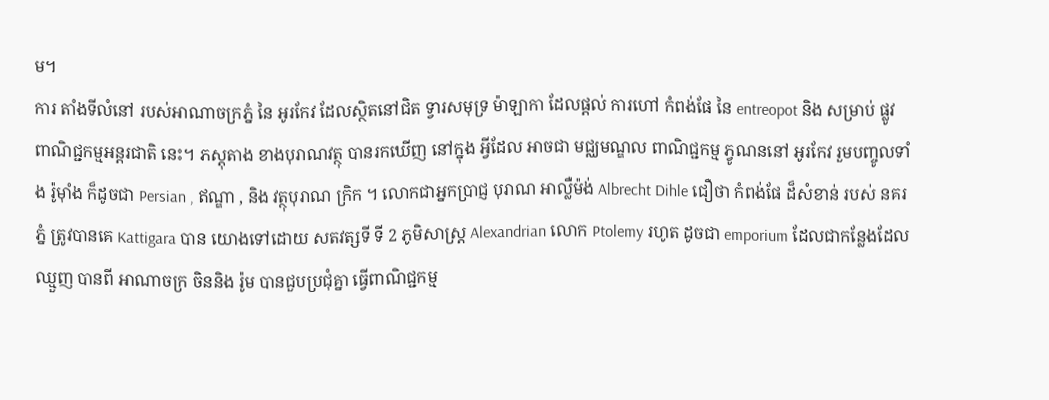ម។
ការ តាំងទីលំនៅ របស់អាណាចក្រភ្នំ នៃ អូរកែវ ដែលស្ថិតនៅជិត ទ្វារសមុទ្រ ម៉ាឡាកា ដែលផ្ដល់ ការហៅ កំពង់ផែ នៃ entreopot និង សម្រាប់ ផ្លូវ ពាណិជ្ជកម្មអន្តរជាតិ នេះ។ ភស្តុតាង ខាងបុរាណវត្ថុ បានរកឃើញ នៅក្នុង អ្វីដែល អាចជា មជ្ឈមណ្ឌល ពាណិជ្ជកម្ម ភ្វូណននៅ អូរកែវ រួមបញ្ចូលទាំង រ៉ូម៉ាំង ក៏ដូចជា Persian , ឥណ្ឌា , និង វត្ថុបុរាណ ក្រិក ។ លោកជាអ្នកប្រាជ្ញ បុរាណ អាល្លឺម៉ង់ Albrecht Dihle ជឿថា កំពង់ផែ ដ៏សំខាន់ របស់ នគរភ្នំ ត្រូវបានគេ Kattigara បាន យោងទៅដោយ សតវត្សទី ទី 2 ភូមិសាស្រ្ត Alexandrian លោក Ptolemy រហូត ដូចជា emporium ដែលជាកន្លែងដែល ឈ្មួញ បានពី អាណាចក្រ ចិននិង រ៉ូម បានជួបប្រជុំគ្នា ធ្វើពាណិជ្ជកម្ម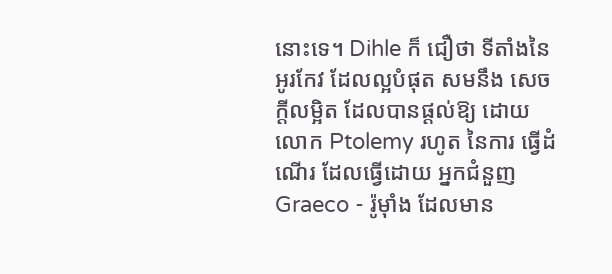នោះទេ។ Dihle ក៏ ជឿថា ទីតាំងនៃ អូរកែវ ដែលល្អបំផុត សមនឹង សេចក្ដីលម្អិត ដែលបានផ្ដល់ឱ្យ ដោយ លោក Ptolemy រហូត នៃការ ធ្វើដំណើរ ដែលធ្វើដោយ អ្នកជំនួញ Graeco - រ៉ូម៉ាំង ដែលមាន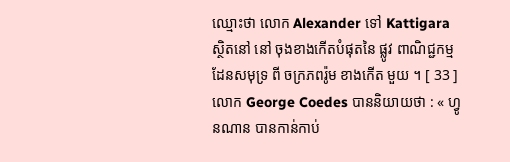ឈ្មោះថា លោក Alexander ទៅ Kattigara ស្ថិតនៅ នៅ ចុងខាងកើតបំផុតនៃ ផ្លូវ ពាណិជ្ជកម្ម ដែនសមុទ្រ ពី ចក្រភពរ៉ូម ខាងកើត មួយ ។ [ 33 ] លោក George Coedes បាននិយាយថា : « ហ្វូ នណាន បានកាន់កាប់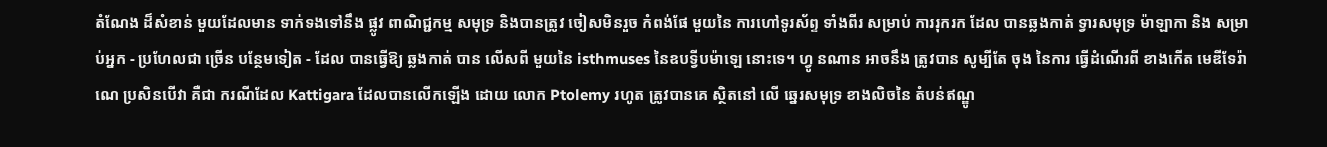តំណែង ដ៏សំខាន់ មួយដែលមាន ទាក់ទងទៅនឹង ផ្លូវ ពាណិជ្ជកម្ម សមុទ្រ និងបានត្រូវ ចៀសមិនរួច កំពង់ផែ មួយនៃ ការហៅទូរស័ព្ទ ទាំងពីរ សម្រាប់ ការរុករក ដែល បានឆ្លងកាត់ ទ្វារសមុទ្រ ម៉ាឡាកា និង សម្រាប់អ្នក - ប្រហែលជា ច្រើន បន្ថែមទៀត - ដែល បានធ្វើឱ្យ ឆ្លងកាត់ បាន លើសពី មួយនៃ isthmuses នៃឧបទ្វីបម៉ាឡេ នោះទេ។ ហ្វូ នណាន អាចនឹង ត្រូវបាន សូម្បីតែ ចុង នៃការ ធ្វើដំណើរពី ខាងកើត មេឌីទែរ៉ាណេ ប្រសិនបើវា គឺជា ករណីដែល Kattigara ដែលបានលើកឡើង ដោយ លោក Ptolemy រហូត ត្រូវបានគេ ស្ថិតនៅ លើ ឆ្នេរសមុទ្រ ខាងលិចនៃ តំបន់ឥណ្ឌូ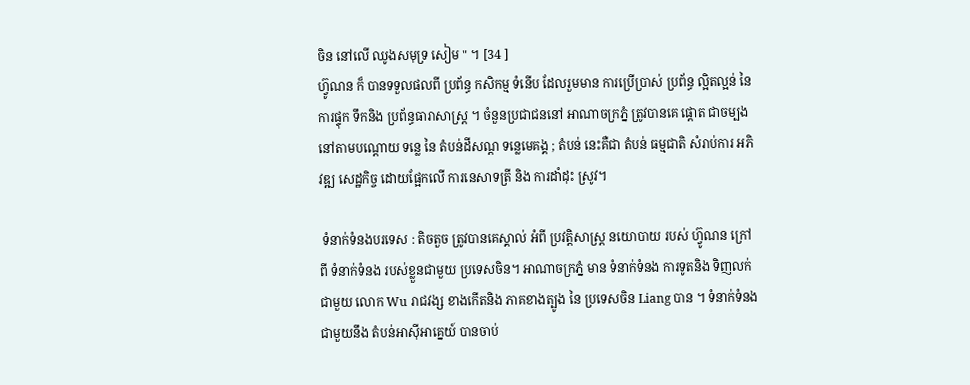ចិន នៅលើ ឈូងសមុទ្រ សៀម " ។ [34 ]
ហ៊្វូណន ក៏ បានទទួលផលពី ប្រព័ន្ធ កសិកម្ម ទំនើប ដែលរួមមាន ការប្រើប្រាស់ ប្រព័ន្ធ ល្អិតល្អន់ នៃការផ្ទុក ទឹកនិង ប្រព័ន្ធធារាសាស្រ្ត ។ ចំនួនប្រជាជននៅ អាណាចក្រភ្នំ ត្រូវបានគេ ផ្តោត ជាចម្បង នៅតាមបណ្តោយ ទន្លេ នៃ តំបន់ដីសណ្ត ទន្លេមេគង្គ ; តំបន់ នេះគឺជា តំបន់ ធម្មជាតិ សំរាប់ការ អភិវឌ្ឍ សេដ្ឋកិច្ច ដោយផ្អែកលើ ការនេសាទត្រី និង ការដាំដុះ ស្រូវ។

 ទំនាក់ទំនងបរទេស : តិចតួច ត្រូវបានគេស្គាល់ អំពី ប្រវត្តិសាស្រ្ត នយោបាយ របស់ ហ៊្វូណន ក្រៅពី ទំនាក់ទំនង របស់ខ្លួនជាមួយ ប្រទេសចិន។ អាណាចក្រភ្នំ មាន ទំនាក់ទំនង ការទូតនិង ទិញលក់ ជាមួយ លោក Wu រាជវង្ស ខាងកើតនិង ភាគខាងត្បូង នៃ ប្រទេសចិន Liang បាន ។ ទំនាក់ទំនង ជាមួយនឹង តំបន់អាស៊ីអាគ្នេយ៍ បានចាប់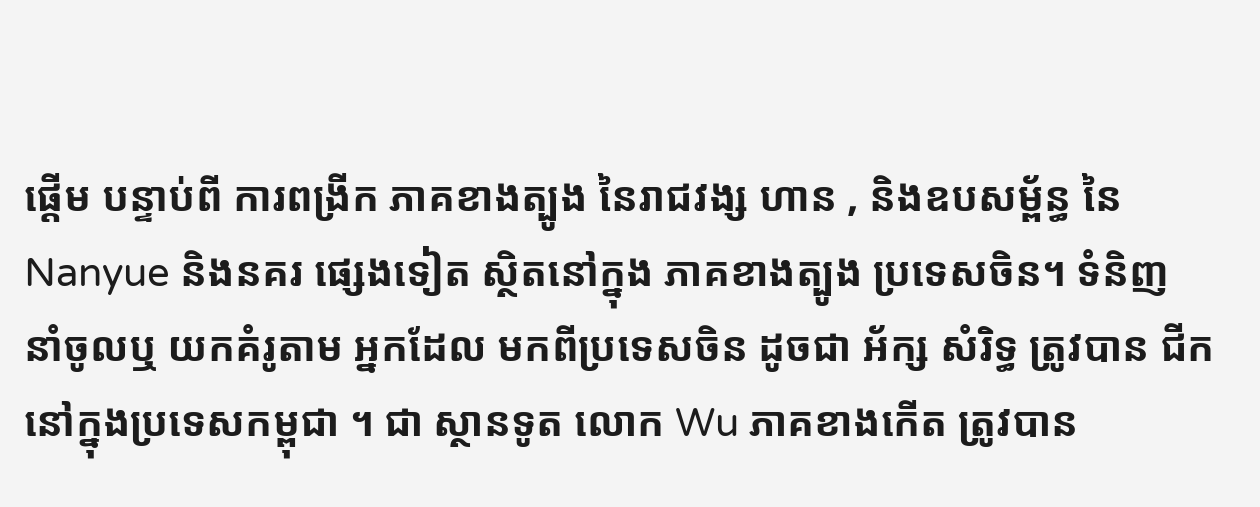ផ្តើម បន្ទាប់ពី ការពង្រីក ភាគខាងត្បូង នៃរាជវង្ស ហាន , និងឧបសម្ព័ន្ធ នៃ Nanyue និងនគរ ផ្សេងទៀត ស្ថិតនៅក្នុង ភាគខាងត្បូង ប្រទេសចិន។ ទំនិញ នាំចូលឬ យកគំរូតាម អ្នកដែល មកពីប្រទេសចិន ដូចជា អ័ក្ស សំរិទ្ធ ត្រូវបាន ជីក នៅក្នុងប្រទេសកម្ពុជា ។ ជា ស្ថានទូត លោក Wu ភាគខាងកើត ត្រូវបាន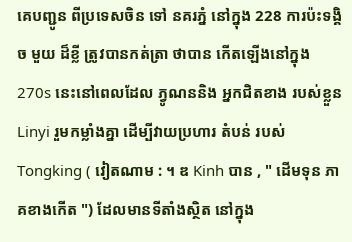គេបញ្ជូន ពីប្រទេសចិន ទៅ នគរភ្នំ នៅក្នុង 228 ការប៉ះទង្គិច មួយ ដ៏ខ្លី ត្រូវបានកត់ត្រា ថាបាន កើតឡើងនៅក្នុង 270s នេះនៅពេលដែល ភ្វូណននិង អ្នកជិតខាង របស់ខ្លួន Linyi រួមកម្លាំងគ្នា ដើម្បីវាយប្រហារ តំបន់ របស់ Tongking ( វៀតណាម : ។ ឌ Kinh បាន , " ដើមទុន ភាគខាងកើត ") ដែលមានទីតាំងស្ថិត នៅក្នុង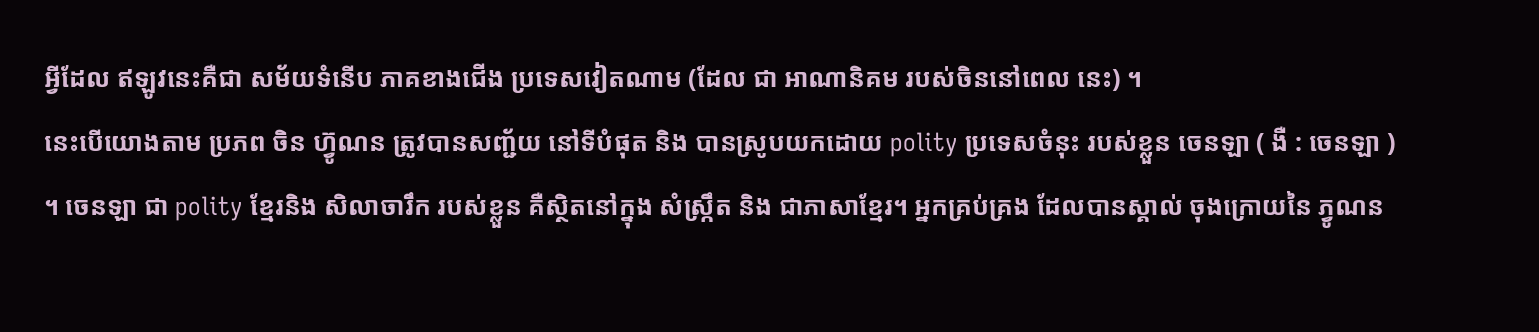អ្វីដែល ឥឡូវនេះគឺជា សម័យទំនើប ភាគខាងជើង ប្រទេសវៀតណាម (ដែល ជា អាណានិគម របស់ចិននៅពេល នេះ) ។
នេះបើយោងតាម ប្រភព ចិន ហ៊្វូណន ត្រូវបានសញ្ជ័យ នៅទីបំផុត និង បានស្រូបយកដោយ polity ប្រទេសចំនុះ របស់ខ្លួន ចេនឡា ( ងឺ : ចេនឡា ) ។ ចេនឡា ជា polity ខ្មែរនិង សិលាចារឹក របស់ខ្លួន គឺស្ថិតនៅក្នុង សំស្រ្កឹត និង ជាភាសាខ្មែរ។ អ្នកគ្រប់គ្រង ដែលបានស្គាល់ ចុងក្រោយនៃ ភ្វូណន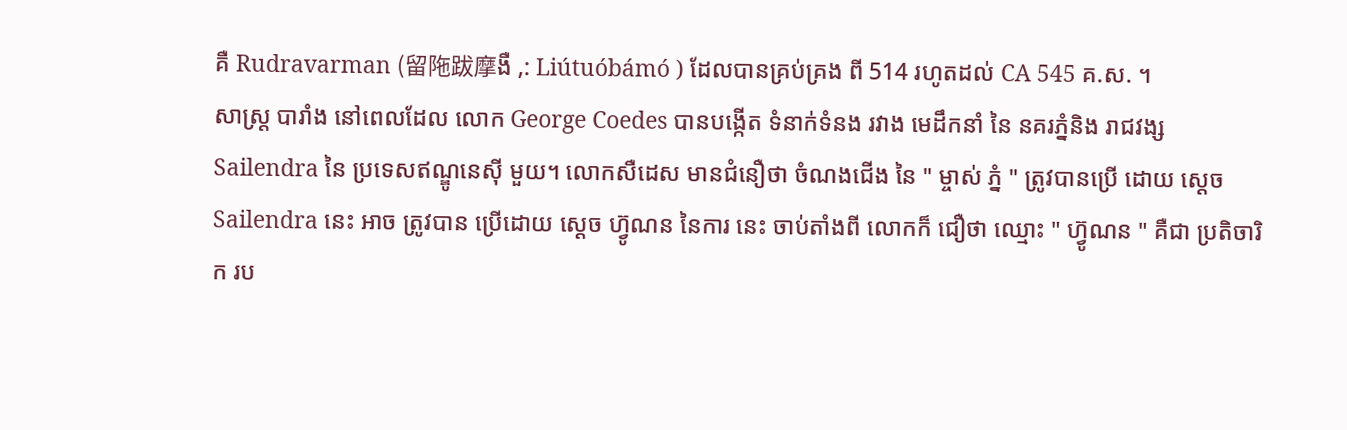គឺ Rudravarman (留陁跋摩ងឺ ,: Liútuóbámó ) ដែលបានគ្រប់គ្រង ពី 514 រហូតដល់ CA 545 គ.ស. ។
សាស្រ្ត បារាំង នៅពេលដែល លោក George Coedes បានបង្កើត ទំនាក់ទំនង រវាង មេដឹកនាំ នៃ នគរភ្នំនិង រាជវង្ស Sailendra នៃ ប្រទេសឥណ្ឌូនេស៊ី មួយ។ លោកសឺដេស មានជំនឿថា ចំណងជើង នៃ " ម្ចាស់ ភ្នំ " ត្រូវបានប្រើ ដោយ ស្ដេច Sailendra នេះ អាច ត្រូវបាន ប្រើដោយ ស្ដេច ហ៊្វូណន នៃការ នេះ ចាប់តាំងពី លោកក៏ ជឿថា ឈ្មោះ " ហ៊្វូណន " គឺជា ប្រតិចារិក រប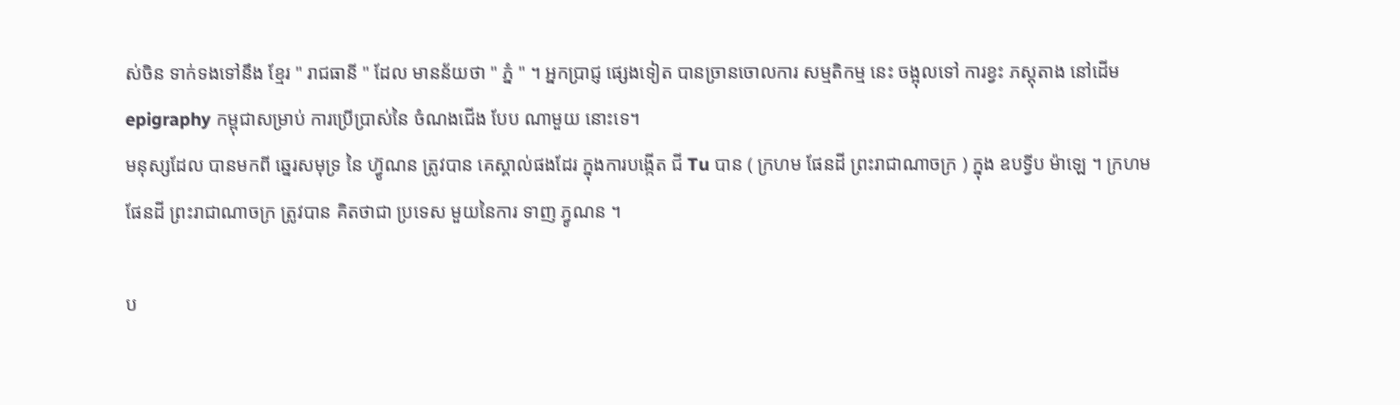ស់ចិន ទាក់ទងទៅនឹង ខ្មែរ " រាជធានី " ដែល មានន័យថា " ភ្នំ " ។ អ្នកប្រាជ្ញ ផ្សេងទៀត បានច្រានចោលការ សម្មតិកម្ម នេះ ចង្អុលទៅ ការខ្វះ ភស្តុតាង នៅដើម epigraphy កម្ពុជាសម្រាប់ ការប្រើប្រាស់នៃ ចំណងជើង បែប ណាមួយ នោះទេ។
មនុស្សដែល បានមកពី ឆ្នេរសមុទ្រ នៃ ហ៊្វូណន ត្រូវបាន គេស្គាល់ផងដែរ ក្នុងការបង្កើត ជី Tu បាន ( ក្រហម ផែនដី ព្រះរាជាណាចក្រ ) ក្នុង ឧបទ្វីប ម៉ាឡេ ។ ក្រហម ផែនដី ព្រះរាជាណាចក្រ ត្រូវបាន គិតថាជា ប្រទេស មួយនៃការ ទាញ ភ្វូណន ។

ប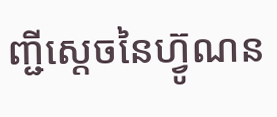ញ្ជីស្តេចនៃហ៊្វូណន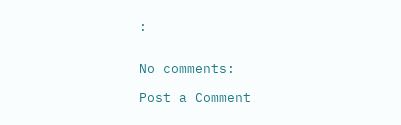:


No comments:

Post a Comment